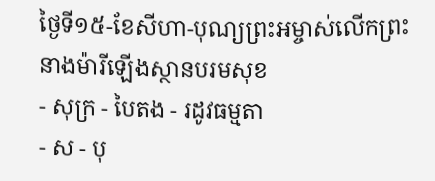ថ្ងៃទី១៥-ខែសីហា-បុណ្យព្រះអម្ចាស់លើកព្រះនាងម៉ារីឡើងស្ថានបរមសុខ
- សុក្រ - បៃតង - រដូវធម្មតា
- ស - បុ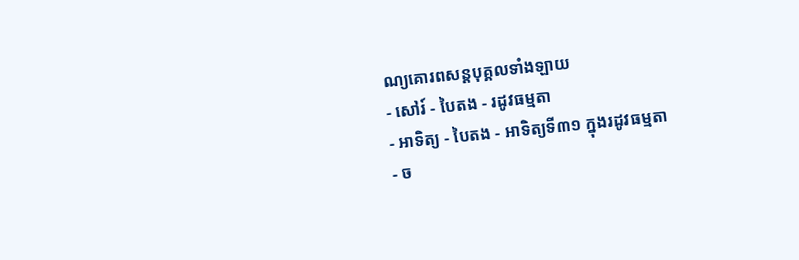ណ្យគោរពសន្ដបុគ្គលទាំងឡាយ
- សៅរ៍ - បៃតង - រដូវធម្មតា
- អាទិត្យ - បៃតង - អាទិត្យទី៣១ ក្នុងរដូវធម្មតា
- ច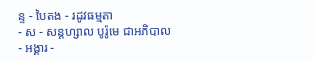ន្ទ - បៃតង - រដូវធម្មតា
- ស - សន្ដហ្សាល បូរ៉ូមេ ជាអភិបាល
- អង្គារ -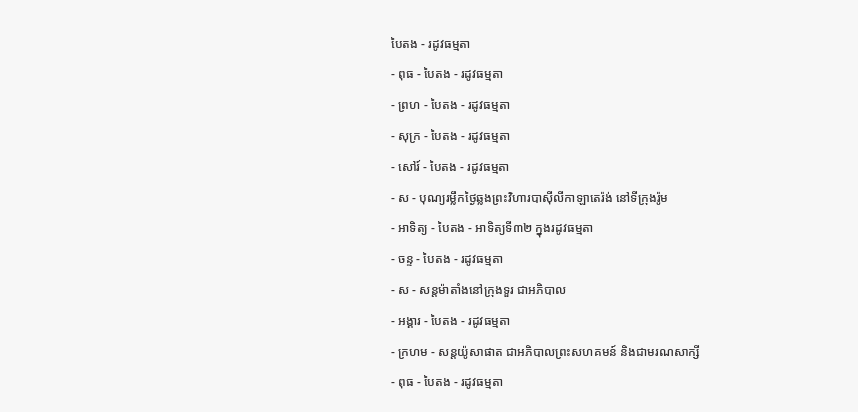បៃតង - រដូវធម្មតា
- ពុធ - បៃតង - រដូវធម្មតា
- ព្រហ - បៃតង - រដូវធម្មតា
- សុក្រ - បៃតង - រដូវធម្មតា
- សៅរ៍ - បៃតង - រដូវធម្មតា
- ស - បុណ្យរម្លឹកថ្ងៃឆ្លងព្រះវិហារបាស៊ីលីកាឡាតេរ៉ង់ នៅទីក្រុងរ៉ូម
- អាទិត្យ - បៃតង - អាទិត្យទី៣២ ក្នុងរដូវធម្មតា
- ចន្ទ - បៃតង - រដូវធម្មតា
- ស - សន្ដម៉ាតាំងនៅក្រុងទួរ ជាអភិបាល
- អង្គារ - បៃតង - រដូវធម្មតា
- ក្រហម - សន្ដយ៉ូសាផាត ជាអភិបាលព្រះសហគមន៍ និងជាមរណសាក្សី
- ពុធ - បៃតង - រដូវធម្មតា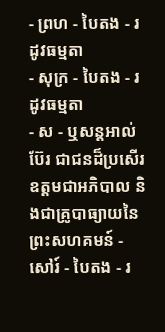- ព្រហ - បៃតង - រដូវធម្មតា
- សុក្រ - បៃតង - រដូវធម្មតា
- ស - ឬសន្ដអាល់ប៊ែរ ជាជនដ៏ប្រសើរឧត្ដមជាអភិបាល និងជាគ្រូបាធ្យាយនៃព្រះសហគមន៍ - សៅរ៍ - បៃតង - រ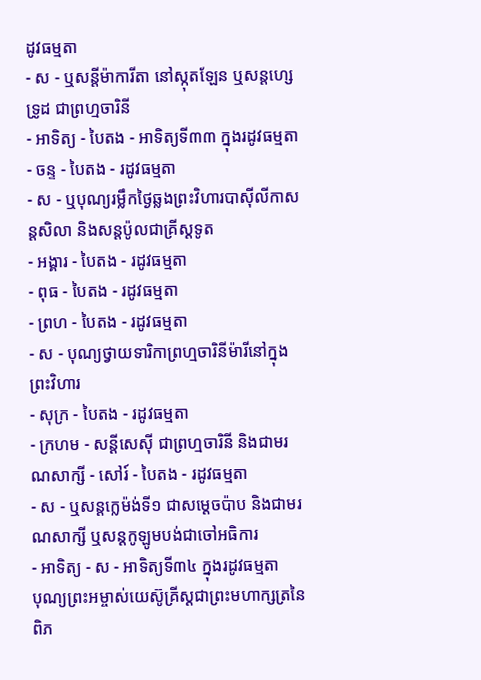ដូវធម្មតា
- ស - ឬសន្ដីម៉ាការីតា នៅស្កុតឡែន ឬសន្ដហ្សេទ្រូដ ជាព្រហ្មចារិនី
- អាទិត្យ - បៃតង - អាទិត្យទី៣៣ ក្នុងរដូវធម្មតា
- ចន្ទ - បៃតង - រដូវធម្មតា
- ស - ឬបុណ្យរម្លឹកថ្ងៃឆ្លងព្រះវិហារបាស៊ីលីកាសន្ដសិលា និងសន្ដប៉ូលជាគ្រីស្ដទូត
- អង្គារ - បៃតង - រដូវធម្មតា
- ពុធ - បៃតង - រដូវធម្មតា
- ព្រហ - បៃតង - រដូវធម្មតា
- ស - បុណ្យថ្វាយទារិកាព្រហ្មចារិនីម៉ារីនៅក្នុងព្រះវិហារ
- សុក្រ - បៃតង - រដូវធម្មតា
- ក្រហម - សន្ដីសេស៊ី ជាព្រហ្មចារិនី និងជាមរណសាក្សី - សៅរ៍ - បៃតង - រដូវធម្មតា
- ស - ឬសន្ដក្លេម៉ង់ទី១ ជាសម្ដេចប៉ាប និងជាមរណសាក្សី ឬសន្ដកូឡូមបង់ជាចៅអធិការ
- អាទិត្យ - ស - អាទិត្យទី៣៤ ក្នុងរដូវធម្មតា
បុណ្យព្រះអម្ចាស់យេស៊ូគ្រីស្ដជាព្រះមហាក្សត្រនៃពិភ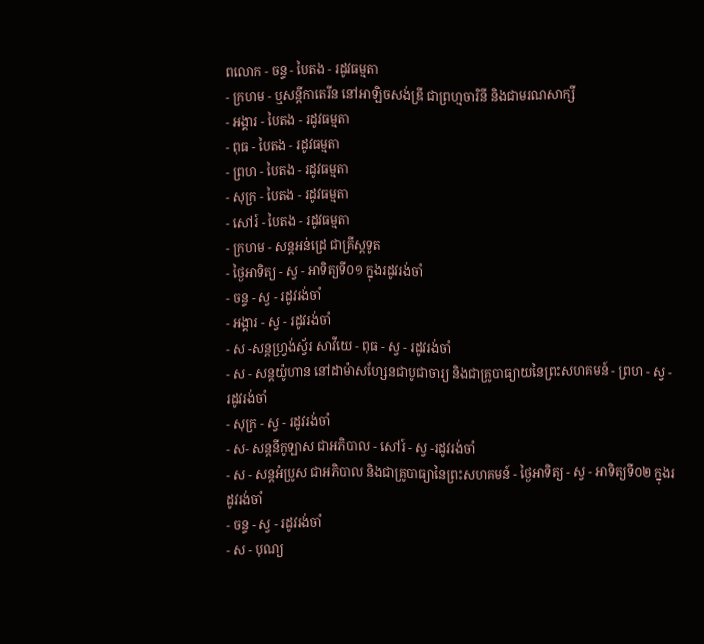ពលោក - ចន្ទ - បៃតង - រដូវធម្មតា
- ក្រហម - ឬសន្ដីកាតេរីន នៅអាឡិចសង់ឌ្រី ជាព្រហ្មចារិនី និងជាមរណសាក្សី
- អង្គារ - បៃតង - រដូវធម្មតា
- ពុធ - បៃតង - រដូវធម្មតា
- ព្រហ - បៃតង - រដូវធម្មតា
- សុក្រ - បៃតង - រដូវធម្មតា
- សៅរ៍ - បៃតង - រដូវធម្មតា
- ក្រហម - សន្ដអន់ដ្រេ ជាគ្រីស្ដទូត
- ថ្ងៃអាទិត្យ - ស្វ - អាទិត្យទី០១ ក្នុងរដូវរង់ចាំ
- ចន្ទ - ស្វ - រដូវរង់ចាំ
- អង្គារ - ស្វ - រដូវរង់ចាំ
- ស -សន្ដហ្វ្រង់ស្វ័រ សាវីយេ - ពុធ - ស្វ - រដូវរង់ចាំ
- ស - សន្ដយ៉ូហាន នៅដាម៉ាសហ្សែនជាបូជាចារ្យ និងជាគ្រូបាធ្យាយនៃព្រះសហគមន៍ - ព្រហ - ស្វ - រដូវរង់ចាំ
- សុក្រ - ស្វ - រដូវរង់ចាំ
- ស- សន្ដនីកូឡាស ជាអភិបាល - សៅរ៍ - ស្វ -រដូវរង់ចាំ
- ស - សន្ដអំប្រូស ជាអភិបាល និងជាគ្រូបាធ្យានៃព្រះសហគមន៍ - ថ្ងៃអាទិត្យ - ស្វ - អាទិត្យទី០២ ក្នុងរដូវរង់ចាំ
- ចន្ទ - ស្វ - រដូវរង់ចាំ
- ស - បុណ្យ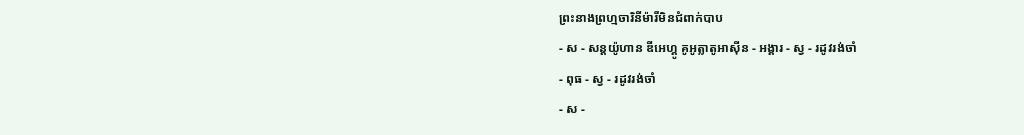ព្រះនាងព្រហ្មចារិនីម៉ារីមិនជំពាក់បាប
- ស - សន្ដយ៉ូហាន ឌីអេហ្គូ គូអូត្លាតូអាស៊ីន - អង្គារ - ស្វ - រដូវរង់ចាំ
- ពុធ - ស្វ - រដូវរង់ចាំ
- ស -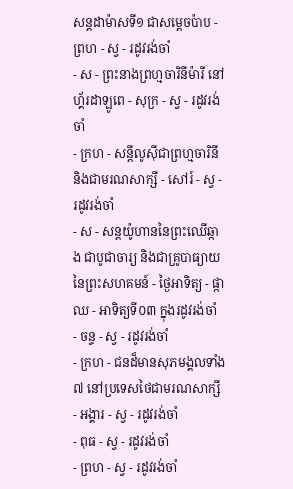សន្ដដាម៉ាសទី១ ជាសម្ដេចប៉ាប - ព្រហ - ស្វ - រដូវរង់ចាំ
- ស - ព្រះនាងព្រហ្មចារិនីម៉ារី នៅហ្គ័រដាឡូពេ - សុក្រ - ស្វ - រដូវរង់ចាំ
- ក្រហ - សន្ដីលូស៊ីជាព្រហ្មចារិនី និងជាមរណសាក្សី - សៅរ៍ - ស្វ - រដូវរង់ចាំ
- ស - សន្ដយ៉ូហាននៃព្រះឈើឆ្កាង ជាបូជាចារ្យ និងជាគ្រូបាធ្យាយនៃព្រះសហគមន៍ - ថ្ងៃអាទិត្យ - ផ្កាឈ - អាទិត្យទី០៣ ក្នុងរដូវរង់ចាំ
- ចន្ទ - ស្វ - រដូវរង់ចាំ
- ក្រហ - ជនដ៏មានសុភមង្គលទាំង៧ នៅប្រទេសថៃជាមរណសាក្សី - អង្គារ - ស្វ - រដូវរង់ចាំ
- ពុធ - ស្វ - រដូវរង់ចាំ
- ព្រហ - ស្វ - រដូវរង់ចាំ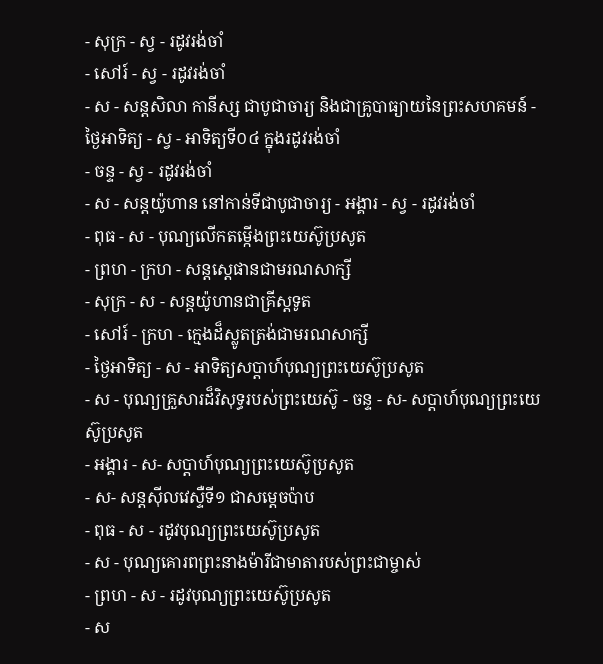- សុក្រ - ស្វ - រដូវរង់ចាំ
- សៅរ៍ - ស្វ - រដូវរង់ចាំ
- ស - សន្ដសិលា កានីស្ស ជាបូជាចារ្យ និងជាគ្រូបាធ្យាយនៃព្រះសហគមន៍ - ថ្ងៃអាទិត្យ - ស្វ - អាទិត្យទី០៤ ក្នុងរដូវរង់ចាំ
- ចន្ទ - ស្វ - រដូវរង់ចាំ
- ស - សន្ដយ៉ូហាន នៅកាន់ទីជាបូជាចារ្យ - អង្គារ - ស្វ - រដូវរង់ចាំ
- ពុធ - ស - បុណ្យលើកតម្កើងព្រះយេស៊ូប្រសូត
- ព្រហ - ក្រហ - សន្តស្តេផានជាមរណសាក្សី
- សុក្រ - ស - សន្តយ៉ូហានជាគ្រីស្តទូត
- សៅរ៍ - ក្រហ - ក្មេងដ៏ស្លូតត្រង់ជាមរណសាក្សី
- ថ្ងៃអាទិត្យ - ស - អាទិត្យសប្ដាហ៍បុណ្យព្រះយេស៊ូប្រសូត
- ស - បុណ្យគ្រួសារដ៏វិសុទ្ធរបស់ព្រះយេស៊ូ - ចន្ទ - ស- សប្ដាហ៍បុណ្យព្រះយេស៊ូប្រសូត
- អង្គារ - ស- សប្ដាហ៍បុណ្យព្រះយេស៊ូប្រសូត
- ស- សន្ដស៊ីលវេស្ទឺទី១ ជាសម្ដេចប៉ាប
- ពុធ - ស - រដូវបុណ្យព្រះយេស៊ូប្រសូត
- ស - បុណ្យគោរពព្រះនាងម៉ារីជាមាតារបស់ព្រះជាម្ចាស់
- ព្រហ - ស - រដូវបុណ្យព្រះយេស៊ូប្រសូត
- ស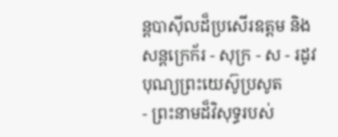ន្ដបាស៊ីលដ៏ប្រសើរឧត្ដម និងសន្ដក្រេក័រ - សុក្រ - ស - រដូវបុណ្យព្រះយេស៊ូប្រសូត
- ព្រះនាមដ៏វិសុទ្ធរបស់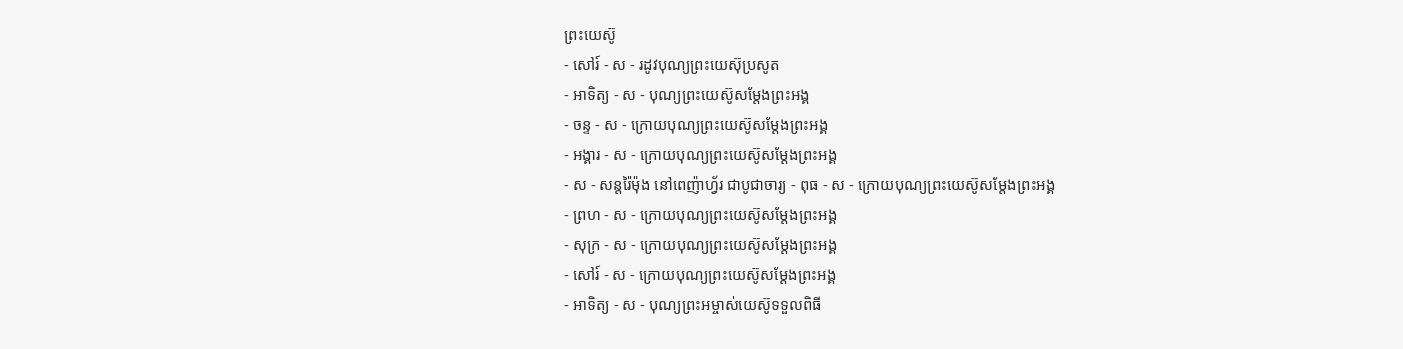ព្រះយេស៊ូ
- សៅរ៍ - ស - រដូវបុណ្យព្រះយេស៊ុប្រសូត
- អាទិត្យ - ស - បុណ្យព្រះយេស៊ូសម្ដែងព្រះអង្គ
- ចន្ទ - ស - ក្រោយបុណ្យព្រះយេស៊ូសម្ដែងព្រះអង្គ
- អង្គារ - ស - ក្រោយបុណ្យព្រះយេស៊ូសម្ដែងព្រះអង្គ
- ស - សន្ដរ៉ៃម៉ុង នៅពេញ៉ាហ្វ័រ ជាបូជាចារ្យ - ពុធ - ស - ក្រោយបុណ្យព្រះយេស៊ូសម្ដែងព្រះអង្គ
- ព្រហ - ស - ក្រោយបុណ្យព្រះយេស៊ូសម្ដែងព្រះអង្គ
- សុក្រ - ស - ក្រោយបុណ្យព្រះយេស៊ូសម្ដែងព្រះអង្គ
- សៅរ៍ - ស - ក្រោយបុណ្យព្រះយេស៊ូសម្ដែងព្រះអង្គ
- អាទិត្យ - ស - បុណ្យព្រះអម្ចាស់យេស៊ូទទួលពិធី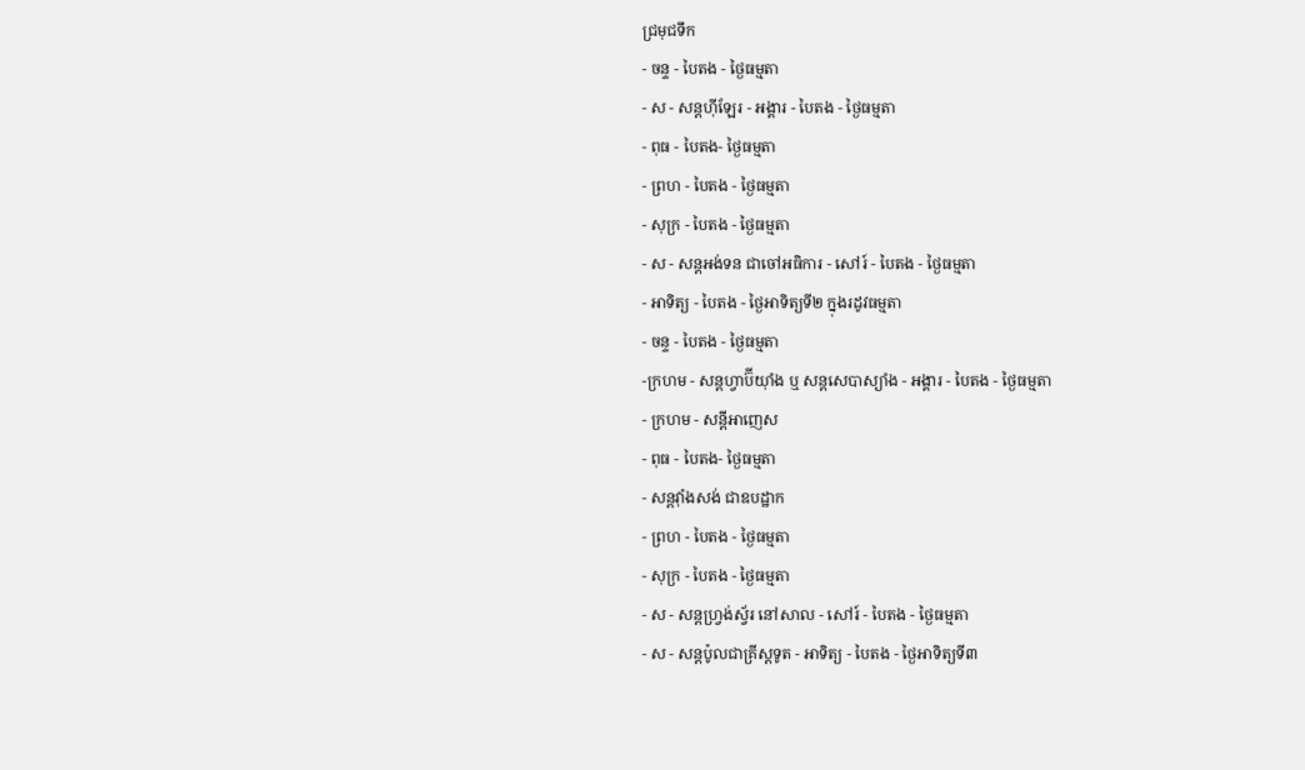ជ្រមុជទឹក
- ចន្ទ - បៃតង - ថ្ងៃធម្មតា
- ស - សន្ដហ៊ីឡែរ - អង្គារ - បៃតង - ថ្ងៃធម្មតា
- ពុធ - បៃតង- ថ្ងៃធម្មតា
- ព្រហ - បៃតង - ថ្ងៃធម្មតា
- សុក្រ - បៃតង - ថ្ងៃធម្មតា
- ស - សន្ដអង់ទន ជាចៅអធិការ - សៅរ៍ - បៃតង - ថ្ងៃធម្មតា
- អាទិត្យ - បៃតង - ថ្ងៃអាទិត្យទី២ ក្នុងរដូវធម្មតា
- ចន្ទ - បៃតង - ថ្ងៃធម្មតា
-ក្រហម - សន្ដហ្វាប៊ីយ៉ាំង ឬ សន្ដសេបាស្យាំង - អង្គារ - បៃតង - ថ្ងៃធម្មតា
- ក្រហម - សន្ដីអាញេស
- ពុធ - បៃតង- ថ្ងៃធម្មតា
- សន្ដវ៉ាំងសង់ ជាឧបដ្ឋាក
- ព្រហ - បៃតង - ថ្ងៃធម្មតា
- សុក្រ - បៃតង - ថ្ងៃធម្មតា
- ស - សន្ដហ្វ្រង់ស្វ័រ នៅសាល - សៅរ៍ - បៃតង - ថ្ងៃធម្មតា
- ស - សន្ដប៉ូលជាគ្រីស្ដទូត - អាទិត្យ - បៃតង - ថ្ងៃអាទិត្យទី៣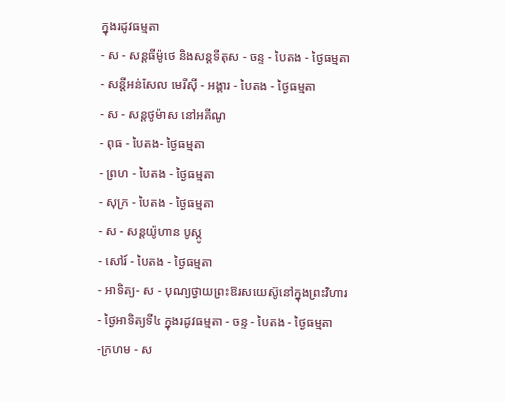ក្នុងរដូវធម្មតា
- ស - សន្ដធីម៉ូថេ និងសន្ដទីតុស - ចន្ទ - បៃតង - ថ្ងៃធម្មតា
- សន្ដីអន់សែល មេរីស៊ី - អង្គារ - បៃតង - ថ្ងៃធម្មតា
- ស - សន្ដថូម៉ាស នៅអគីណូ
- ពុធ - បៃតង- ថ្ងៃធម្មតា
- ព្រហ - បៃតង - ថ្ងៃធម្មតា
- សុក្រ - បៃតង - ថ្ងៃធម្មតា
- ស - សន្ដយ៉ូហាន បូស្កូ
- សៅរ៍ - បៃតង - ថ្ងៃធម្មតា
- អាទិត្យ- ស - បុណ្យថ្វាយព្រះឱរសយេស៊ូនៅក្នុងព្រះវិហារ
- ថ្ងៃអាទិត្យទី៤ ក្នុងរដូវធម្មតា - ចន្ទ - បៃតង - ថ្ងៃធម្មតា
-ក្រហម - ស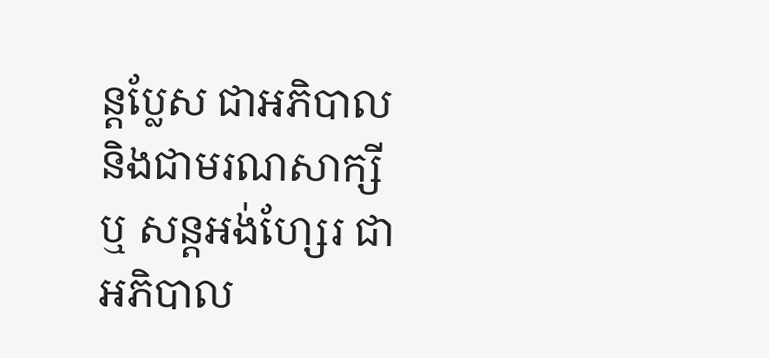ន្ដប្លែស ជាអភិបាល និងជាមរណសាក្សី ឬ សន្ដអង់ហ្សែរ ជាអភិបាល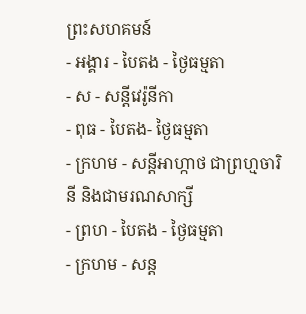ព្រះសហគមន៍
- អង្គារ - បៃតង - ថ្ងៃធម្មតា
- ស - សន្ដីវេរ៉ូនីកា
- ពុធ - បៃតង- ថ្ងៃធម្មតា
- ក្រហម - សន្ដីអាហ្កាថ ជាព្រហ្មចារិនី និងជាមរណសាក្សី
- ព្រហ - បៃតង - ថ្ងៃធម្មតា
- ក្រហម - សន្ដ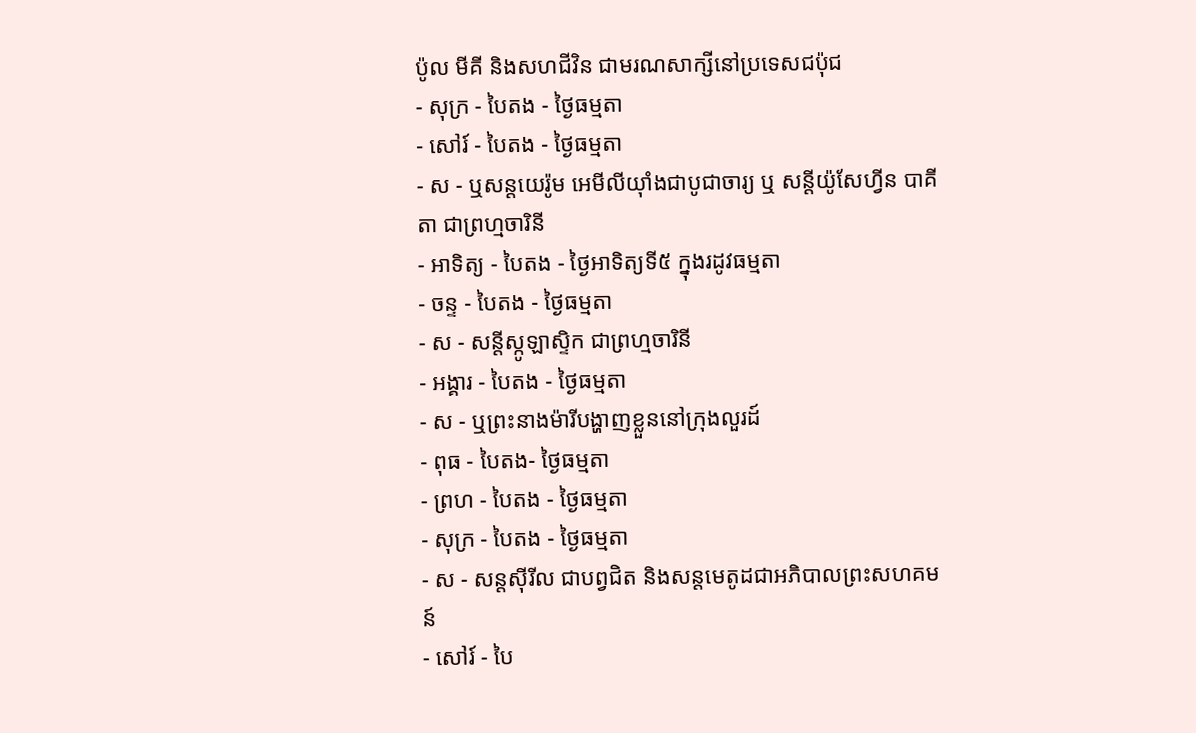ប៉ូល មីគី និងសហជីវិន ជាមរណសាក្សីនៅប្រទេសជប៉ុជ
- សុក្រ - បៃតង - ថ្ងៃធម្មតា
- សៅរ៍ - បៃតង - ថ្ងៃធម្មតា
- ស - ឬសន្ដយេរ៉ូម អេមីលីយ៉ាំងជាបូជាចារ្យ ឬ សន្ដីយ៉ូសែហ្វីន បាគីតា ជាព្រហ្មចារិនី
- អាទិត្យ - បៃតង - ថ្ងៃអាទិត្យទី៥ ក្នុងរដូវធម្មតា
- ចន្ទ - បៃតង - ថ្ងៃធម្មតា
- ស - សន្ដីស្កូឡាស្ទិក ជាព្រហ្មចារិនី
- អង្គារ - បៃតង - ថ្ងៃធម្មតា
- ស - ឬព្រះនាងម៉ារីបង្ហាញខ្លួននៅក្រុងលួរដ៍
- ពុធ - បៃតង- ថ្ងៃធម្មតា
- ព្រហ - បៃតង - ថ្ងៃធម្មតា
- សុក្រ - បៃតង - ថ្ងៃធម្មតា
- ស - សន្ដស៊ីរីល ជាបព្វជិត និងសន្ដមេតូដជាអភិបាលព្រះសហគមន៍
- សៅរ៍ - បៃ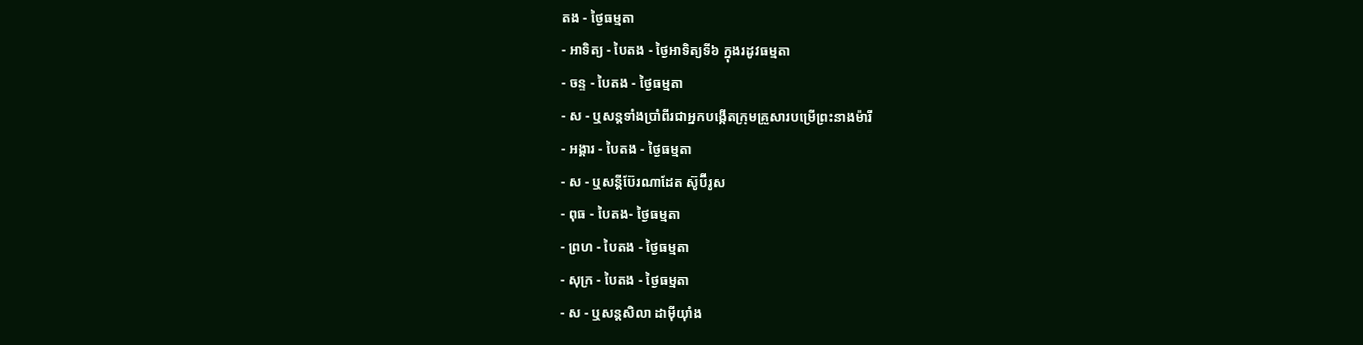តង - ថ្ងៃធម្មតា
- អាទិត្យ - បៃតង - ថ្ងៃអាទិត្យទី៦ ក្នុងរដូវធម្មតា
- ចន្ទ - បៃតង - ថ្ងៃធម្មតា
- ស - ឬសន្ដទាំងប្រាំពីរជាអ្នកបង្កើតក្រុមគ្រួសារបម្រើព្រះនាងម៉ារី
- អង្គារ - បៃតង - ថ្ងៃធម្មតា
- ស - ឬសន្ដីប៊ែរណាដែត ស៊ូប៊ីរូស
- ពុធ - បៃតង- ថ្ងៃធម្មតា
- ព្រហ - បៃតង - ថ្ងៃធម្មតា
- សុក្រ - បៃតង - ថ្ងៃធម្មតា
- ស - ឬសន្ដសិលា ដាម៉ីយ៉ាំង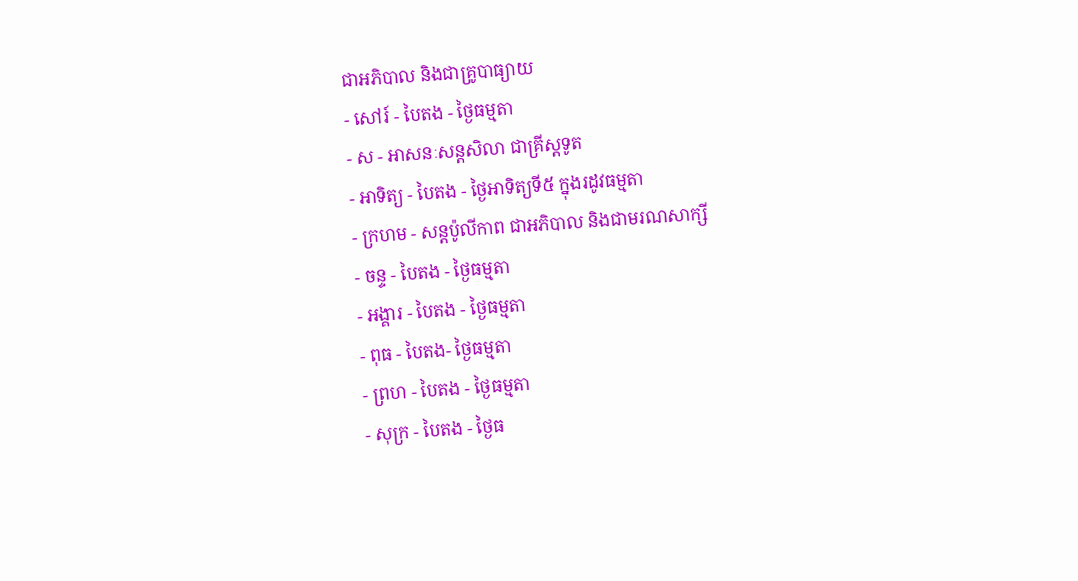ជាអភិបាល និងជាគ្រូបាធ្យាយ
- សៅរ៍ - បៃតង - ថ្ងៃធម្មតា
- ស - អាសនៈសន្ដសិលា ជាគ្រីស្ដទូត
- អាទិត្យ - បៃតង - ថ្ងៃអាទិត្យទី៥ ក្នុងរដូវធម្មតា
- ក្រហម - សន្ដប៉ូលីកាព ជាអភិបាល និងជាមរណសាក្សី
- ចន្ទ - បៃតង - ថ្ងៃធម្មតា
- អង្គារ - បៃតង - ថ្ងៃធម្មតា
- ពុធ - បៃតង- ថ្ងៃធម្មតា
- ព្រហ - បៃតង - ថ្ងៃធម្មតា
- សុក្រ - បៃតង - ថ្ងៃធ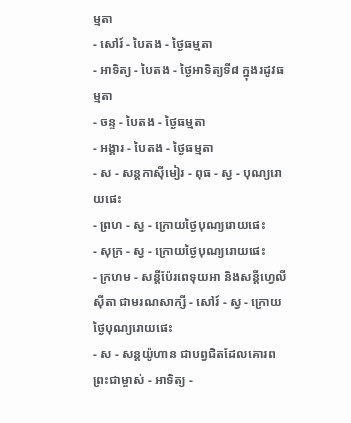ម្មតា
- សៅរ៍ - បៃតង - ថ្ងៃធម្មតា
- អាទិត្យ - បៃតង - ថ្ងៃអាទិត្យទី៨ ក្នុងរដូវធម្មតា
- ចន្ទ - បៃតង - ថ្ងៃធម្មតា
- អង្គារ - បៃតង - ថ្ងៃធម្មតា
- ស - សន្ដកាស៊ីមៀរ - ពុធ - ស្វ - បុណ្យរោយផេះ
- ព្រហ - ស្វ - ក្រោយថ្ងៃបុណ្យរោយផេះ
- សុក្រ - ស្វ - ក្រោយថ្ងៃបុណ្យរោយផេះ
- ក្រហម - សន្ដីប៉ែរពេទុយអា និងសន្ដីហ្វេលីស៊ីតា ជាមរណសាក្សី - សៅរ៍ - ស្វ - ក្រោយថ្ងៃបុណ្យរោយផេះ
- ស - សន្ដយ៉ូហាន ជាបព្វជិតដែលគោរពព្រះជាម្ចាស់ - អាទិត្យ -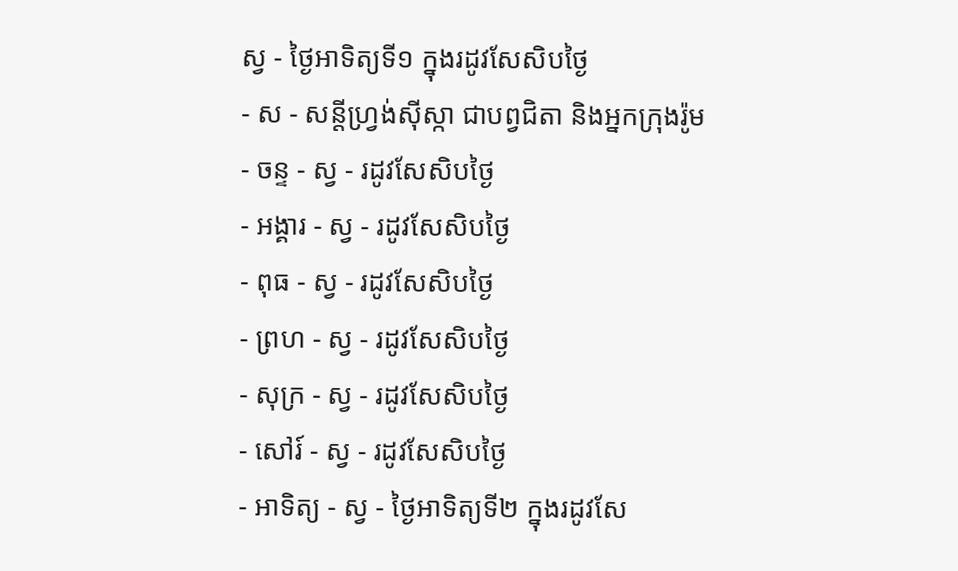ស្វ - ថ្ងៃអាទិត្យទី១ ក្នុងរដូវសែសិបថ្ងៃ
- ស - សន្ដីហ្វ្រង់ស៊ីស្កា ជាបព្វជិតា និងអ្នកក្រុងរ៉ូម
- ចន្ទ - ស្វ - រដូវសែសិបថ្ងៃ
- អង្គារ - ស្វ - រដូវសែសិបថ្ងៃ
- ពុធ - ស្វ - រដូវសែសិបថ្ងៃ
- ព្រហ - ស្វ - រដូវសែសិបថ្ងៃ
- សុក្រ - ស្វ - រដូវសែសិបថ្ងៃ
- សៅរ៍ - ស្វ - រដូវសែសិបថ្ងៃ
- អាទិត្យ - ស្វ - ថ្ងៃអាទិត្យទី២ ក្នុងរដូវសែ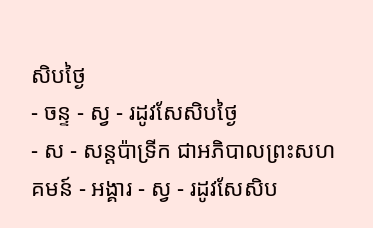សិបថ្ងៃ
- ចន្ទ - ស្វ - រដូវសែសិបថ្ងៃ
- ស - សន្ដប៉ាទ្រីក ជាអភិបាលព្រះសហគមន៍ - អង្គារ - ស្វ - រដូវសែសិប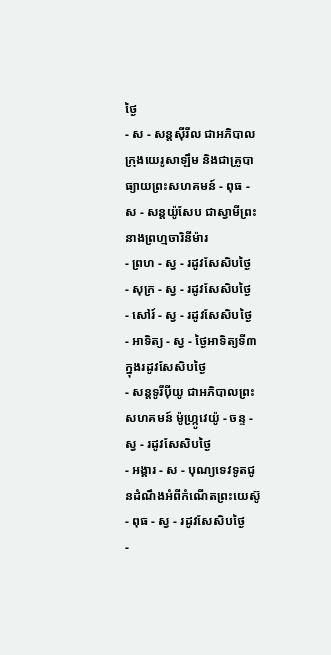ថ្ងៃ
- ស - សន្ដស៊ីរីល ជាអភិបាលក្រុងយេរូសាឡឹម និងជាគ្រូបាធ្យាយព្រះសហគមន៍ - ពុធ - ស - សន្ដយ៉ូសែប ជាស្វាមីព្រះនាងព្រហ្មចារិនីម៉ារ
- ព្រហ - ស្វ - រដូវសែសិបថ្ងៃ
- សុក្រ - ស្វ - រដូវសែសិបថ្ងៃ
- សៅរ៍ - ស្វ - រដូវសែសិបថ្ងៃ
- អាទិត្យ - ស្វ - ថ្ងៃអាទិត្យទី៣ ក្នុងរដូវសែសិបថ្ងៃ
- សន្ដទូរីប៉ីយូ ជាអភិបាលព្រះសហគមន៍ ម៉ូហ្ក្រូវេយ៉ូ - ចន្ទ - ស្វ - រដូវសែសិបថ្ងៃ
- អង្គារ - ស - បុណ្យទេវទូតជូនដំណឹងអំពីកំណើតព្រះយេស៊ូ
- ពុធ - ស្វ - រដូវសែសិបថ្ងៃ
-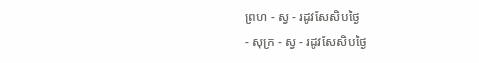ព្រហ - ស្វ - រដូវសែសិបថ្ងៃ
- សុក្រ - ស្វ - រដូវសែសិបថ្ងៃ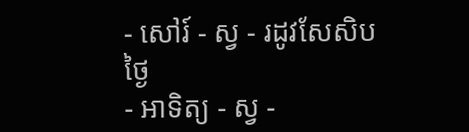- សៅរ៍ - ស្វ - រដូវសែសិបថ្ងៃ
- អាទិត្យ - ស្វ -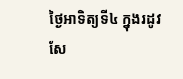ថ្ងៃអាទិត្យទី៤ ក្នុងរដូវសែ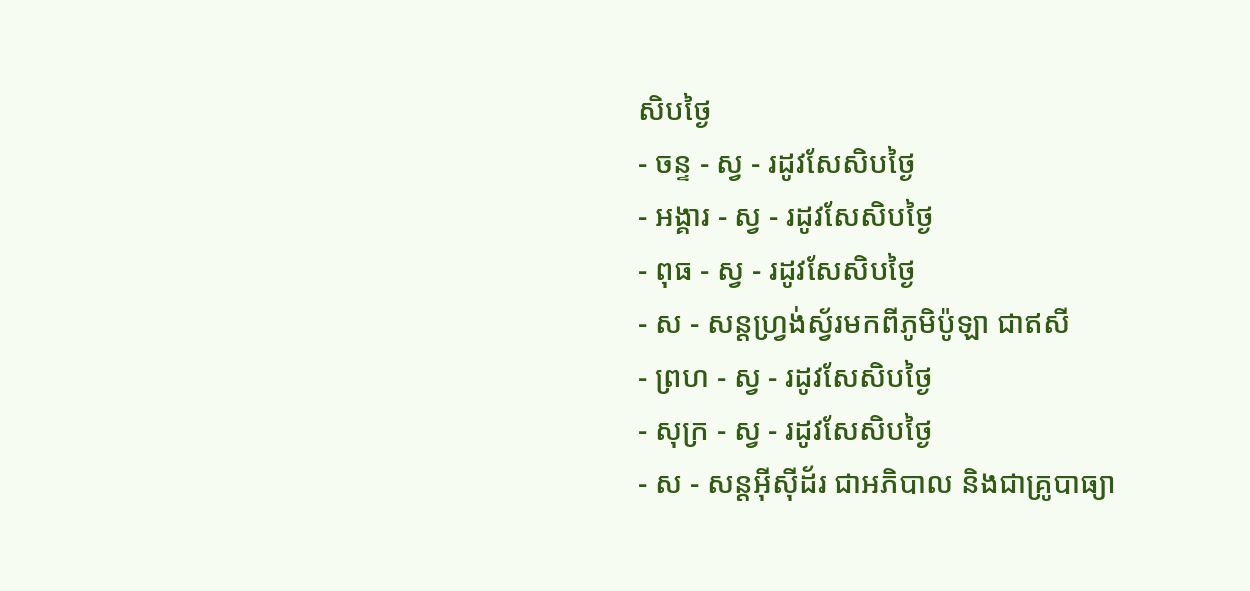សិបថ្ងៃ
- ចន្ទ - ស្វ - រដូវសែសិបថ្ងៃ
- អង្គារ - ស្វ - រដូវសែសិបថ្ងៃ
- ពុធ - ស្វ - រដូវសែសិបថ្ងៃ
- ស - សន្ដហ្វ្រង់ស្វ័រមកពីភូមិប៉ូឡា ជាឥសី
- ព្រហ - ស្វ - រដូវសែសិបថ្ងៃ
- សុក្រ - ស្វ - រដូវសែសិបថ្ងៃ
- ស - សន្ដអ៊ីស៊ីដ័រ ជាអភិបាល និងជាគ្រូបាធ្យា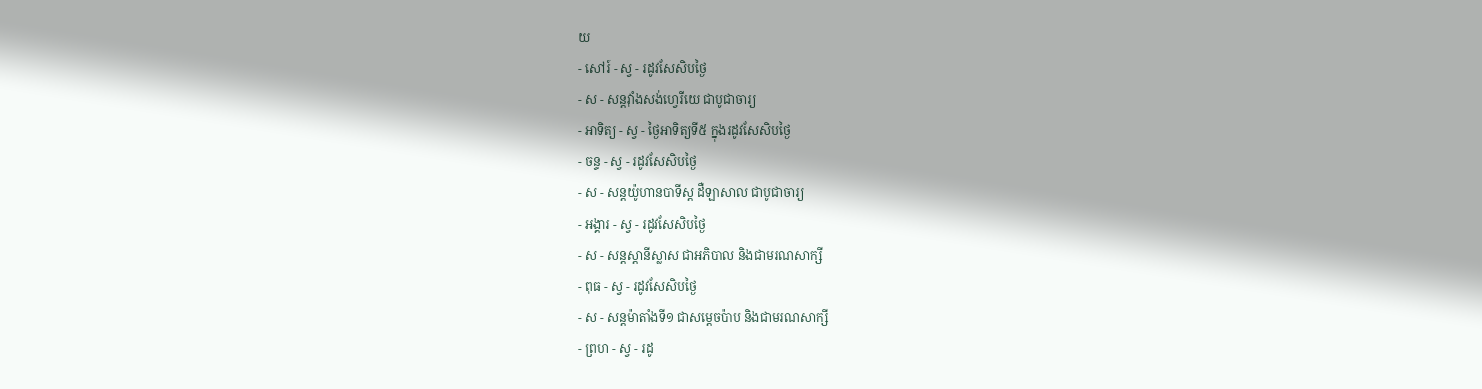យ
- សៅរ៍ - ស្វ - រដូវសែសិបថ្ងៃ
- ស - សន្ដវ៉ាំងសង់ហ្វេរីយេ ជាបូជាចារ្យ
- អាទិត្យ - ស្វ - ថ្ងៃអាទិត្យទី៥ ក្នុងរដូវសែសិបថ្ងៃ
- ចន្ទ - ស្វ - រដូវសែសិបថ្ងៃ
- ស - សន្ដយ៉ូហានបាទីស្ដ ដឺឡាសាល ជាបូជាចារ្យ
- អង្គារ - ស្វ - រដូវសែសិបថ្ងៃ
- ស - សន្ដស្ដានីស្លាស ជាអភិបាល និងជាមរណសាក្សី
- ពុធ - ស្វ - រដូវសែសិបថ្ងៃ
- ស - សន្ដម៉ាតាំងទី១ ជាសម្ដេចប៉ាប និងជាមរណសាក្សី
- ព្រហ - ស្វ - រដូ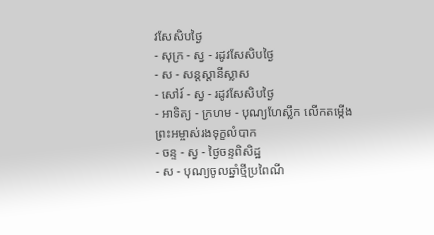វសែសិបថ្ងៃ
- សុក្រ - ស្វ - រដូវសែសិបថ្ងៃ
- ស - សន្ដស្ដានីស្លាស
- សៅរ៍ - ស្វ - រដូវសែសិបថ្ងៃ
- អាទិត្យ - ក្រហម - បុណ្យហែស្លឹក លើកតម្កើងព្រះអម្ចាស់រងទុក្ខលំបាក
- ចន្ទ - ស្វ - ថ្ងៃចន្ទពិសិដ្ឋ
- ស - បុណ្យចូលឆ្នាំថ្មីប្រពៃណី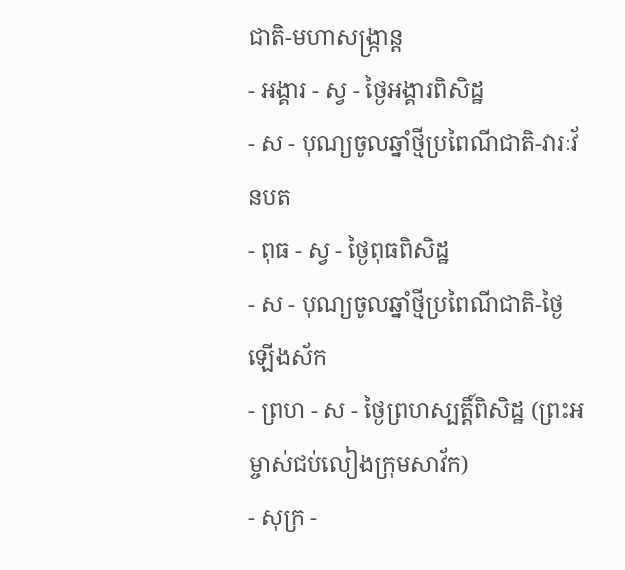ជាតិ-មហាសង្រ្កាន្ដ
- អង្គារ - ស្វ - ថ្ងៃអង្គារពិសិដ្ឋ
- ស - បុណ្យចូលឆ្នាំថ្មីប្រពៃណីជាតិ-វារៈវ័នបត
- ពុធ - ស្វ - ថ្ងៃពុធពិសិដ្ឋ
- ស - បុណ្យចូលឆ្នាំថ្មីប្រពៃណីជាតិ-ថ្ងៃឡើងស័ក
- ព្រហ - ស - ថ្ងៃព្រហស្បត្ដិ៍ពិសិដ្ឋ (ព្រះអម្ចាស់ជប់លៀងក្រុមសាវ័ក)
- សុក្រ -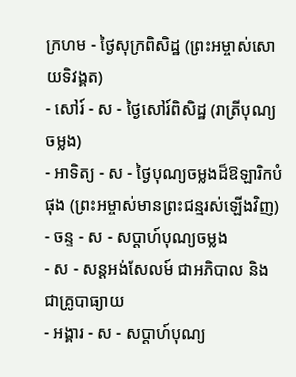ក្រហម - ថ្ងៃសុក្រពិសិដ្ឋ (ព្រះអម្ចាស់សោយទិវង្គត)
- សៅរ៍ - ស - ថ្ងៃសៅរ៍ពិសិដ្ឋ (រាត្រីបុណ្យចម្លង)
- អាទិត្យ - ស - ថ្ងៃបុណ្យចម្លងដ៏ឱឡារិកបំផុង (ព្រះអម្ចាស់មានព្រះជន្មរស់ឡើងវិញ)
- ចន្ទ - ស - សប្ដាហ៍បុណ្យចម្លង
- ស - សន្ដអង់សែលម៍ ជាអភិបាល និងជាគ្រូបាធ្យាយ
- អង្គារ - ស - សប្ដាហ៍បុណ្យ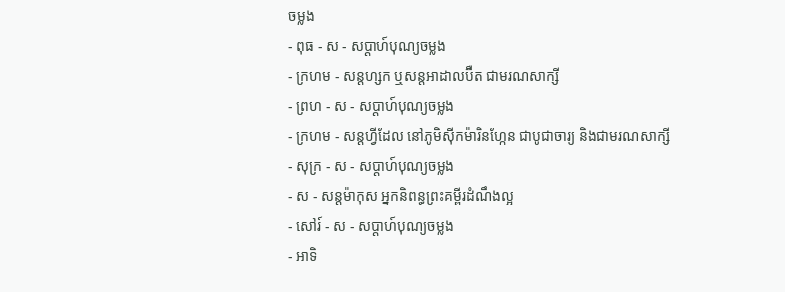ចម្លង
- ពុធ - ស - សប្ដាហ៍បុណ្យចម្លង
- ក្រហម - សន្ដហ្សក ឬសន្ដអាដាលប៊ឺត ជាមរណសាក្សី
- ព្រហ - ស - សប្ដាហ៍បុណ្យចម្លង
- ក្រហម - សន្ដហ្វីដែល នៅភូមិស៊ីកម៉ារិនហ្កែន ជាបូជាចារ្យ និងជាមរណសាក្សី
- សុក្រ - ស - សប្ដាហ៍បុណ្យចម្លង
- ស - សន្ដម៉ាកុស អ្នកនិពន្ធព្រះគម្ពីរដំណឹងល្អ
- សៅរ៍ - ស - សប្ដាហ៍បុណ្យចម្លង
- អាទិ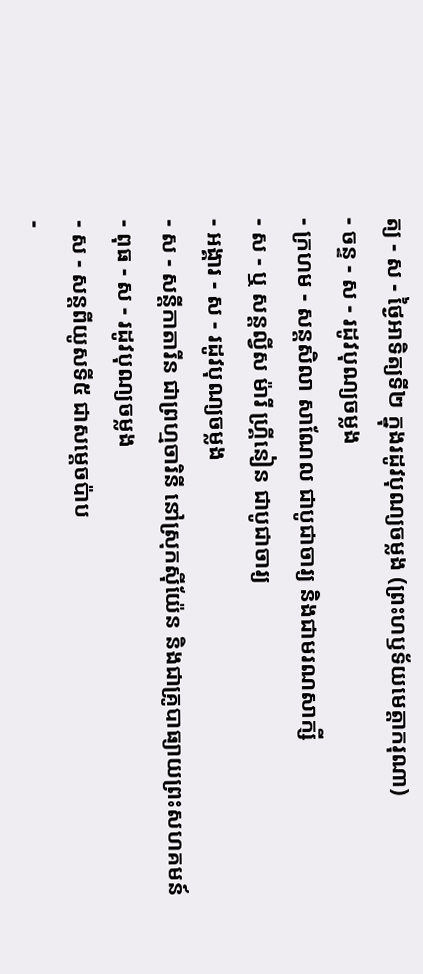ត្យ - ស - ថ្ងៃអាទិត្យទី២ ក្នុងរដូវបុណ្យចម្លង (ព្រះហឫទ័យមេត្ដាករុណា)
- ចន្ទ - ស - រដូវបុណ្យចម្លង
- ក្រហម - សន្ដសិលា សាណែល ជាបូជាចារ្យ និងជាមរណសាក្សី
- ស - ឬ សន្ដល្វីស ម៉ារី ហ្គ្រីនៀន ជាបូជាចារ្យ
- អង្គារ - ស - រដូវបុណ្យចម្លង
- ស - សន្ដីកាតារីន ជាព្រហ្មចារិនី នៅស្រុកស៊ីយ៉ែន និងជាគ្រូបាធ្យាយព្រះសហគមន៍
- ពុធ - ស - រដូវបុណ្យចម្លង
- ស - សន្ដពីយូសទី៥ ជាសម្ដេចប៉ាប
-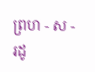ព្រហ - ស - រដូ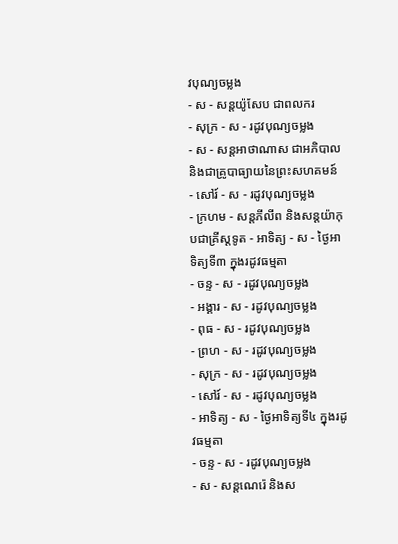វបុណ្យចម្លង
- ស - សន្ដយ៉ូសែប ជាពលករ
- សុក្រ - ស - រដូវបុណ្យចម្លង
- ស - សន្ដអាថាណាស ជាអភិបាល និងជាគ្រូបាធ្យាយនៃព្រះសហគមន៍
- សៅរ៍ - ស - រដូវបុណ្យចម្លង
- ក្រហម - សន្ដភីលីព និងសន្ដយ៉ាកុបជាគ្រីស្ដទូត - អាទិត្យ - ស - ថ្ងៃអាទិត្យទី៣ ក្នុងរដូវធម្មតា
- ចន្ទ - ស - រដូវបុណ្យចម្លង
- អង្គារ - ស - រដូវបុណ្យចម្លង
- ពុធ - ស - រដូវបុណ្យចម្លង
- ព្រហ - ស - រដូវបុណ្យចម្លង
- សុក្រ - ស - រដូវបុណ្យចម្លង
- សៅរ៍ - ស - រដូវបុណ្យចម្លង
- អាទិត្យ - ស - ថ្ងៃអាទិត្យទី៤ ក្នុងរដូវធម្មតា
- ចន្ទ - ស - រដូវបុណ្យចម្លង
- ស - សន្ដណេរ៉េ និងស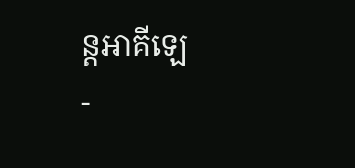ន្ដអាគីឡេ
-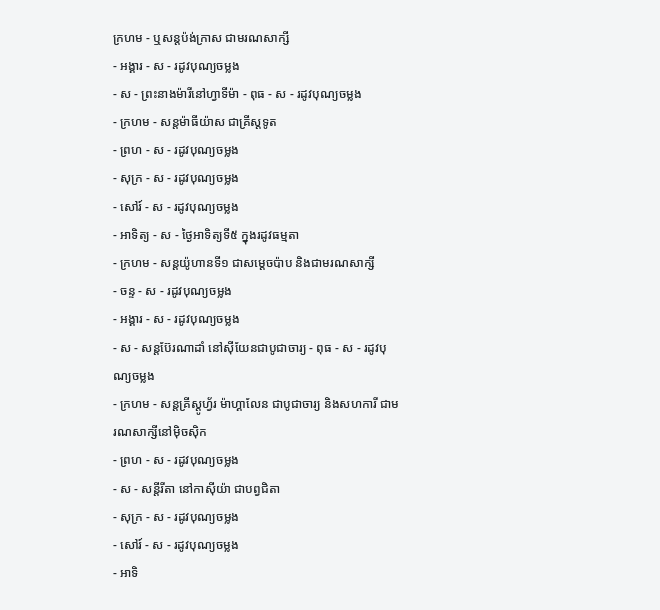ក្រហម - ឬសន្ដប៉ង់ក្រាស ជាមរណសាក្សី
- អង្គារ - ស - រដូវបុណ្យចម្លង
- ស - ព្រះនាងម៉ារីនៅហ្វាទីម៉ា - ពុធ - ស - រដូវបុណ្យចម្លង
- ក្រហម - សន្ដម៉ាធីយ៉ាស ជាគ្រីស្ដទូត
- ព្រហ - ស - រដូវបុណ្យចម្លង
- សុក្រ - ស - រដូវបុណ្យចម្លង
- សៅរ៍ - ស - រដូវបុណ្យចម្លង
- អាទិត្យ - ស - ថ្ងៃអាទិត្យទី៥ ក្នុងរដូវធម្មតា
- ក្រហម - សន្ដយ៉ូហានទី១ ជាសម្ដេចប៉ាប និងជាមរណសាក្សី
- ចន្ទ - ស - រដូវបុណ្យចម្លង
- អង្គារ - ស - រដូវបុណ្យចម្លង
- ស - សន្ដប៊ែរណាដាំ នៅស៊ីយែនជាបូជាចារ្យ - ពុធ - ស - រដូវបុណ្យចម្លង
- ក្រហម - សន្ដគ្រីស្ដូហ្វ័រ ម៉ាហ្គាលែន ជាបូជាចារ្យ និងសហការី ជាមរណសាក្សីនៅម៉ិចស៊ិក
- ព្រហ - ស - រដូវបុណ្យចម្លង
- ស - សន្ដីរីតា នៅកាស៊ីយ៉ា ជាបព្វជិតា
- សុក្រ - ស - រដូវបុណ្យចម្លង
- សៅរ៍ - ស - រដូវបុណ្យចម្លង
- អាទិ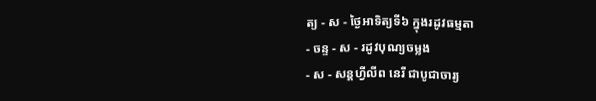ត្យ - ស - ថ្ងៃអាទិត្យទី៦ ក្នុងរដូវធម្មតា
- ចន្ទ - ស - រដូវបុណ្យចម្លង
- ស - សន្ដហ្វីលីព នេរី ជាបូជាចារ្យ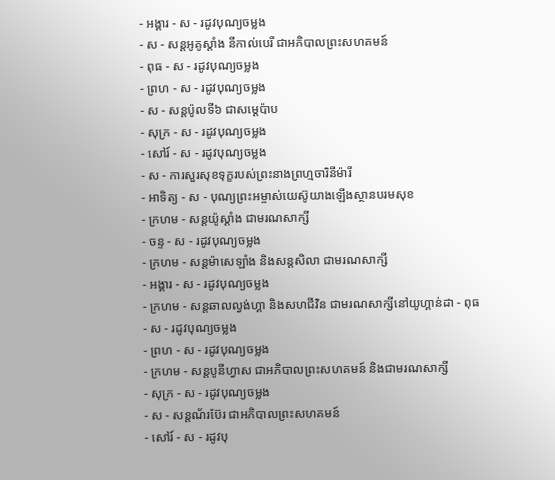- អង្គារ - ស - រដូវបុណ្យចម្លង
- ស - សន្ដអូគូស្ដាំង នីកាល់បេរី ជាអភិបាលព្រះសហគមន៍
- ពុធ - ស - រដូវបុណ្យចម្លង
- ព្រហ - ស - រដូវបុណ្យចម្លង
- ស - សន្ដប៉ូលទី៦ ជាសម្ដេប៉ាប
- សុក្រ - ស - រដូវបុណ្យចម្លង
- សៅរ៍ - ស - រដូវបុណ្យចម្លង
- ស - ការសួរសុខទុក្ខរបស់ព្រះនាងព្រហ្មចារិនីម៉ារី
- អាទិត្យ - ស - បុណ្យព្រះអម្ចាស់យេស៊ូយាងឡើងស្ថានបរមសុខ
- ក្រហម - សន្ដយ៉ូស្ដាំង ជាមរណសាក្សី
- ចន្ទ - ស - រដូវបុណ្យចម្លង
- ក្រហម - សន្ដម៉ាសេឡាំង និងសន្ដសិលា ជាមរណសាក្សី
- អង្គារ - ស - រដូវបុណ្យចម្លង
- ក្រហម - សន្ដឆាលល្វង់ហ្គា និងសហជីវិន ជាមរណសាក្សីនៅយូហ្គាន់ដា - ពុធ - ស - រដូវបុណ្យចម្លង
- ព្រហ - ស - រដូវបុណ្យចម្លង
- ក្រហម - សន្ដបូនីហ្វាស ជាអភិបាលព្រះសហគមន៍ និងជាមរណសាក្សី
- សុក្រ - ស - រដូវបុណ្យចម្លង
- ស - សន្ដណ័រប៊ែរ ជាអភិបាលព្រះសហគមន៍
- សៅរ៍ - ស - រដូវបុ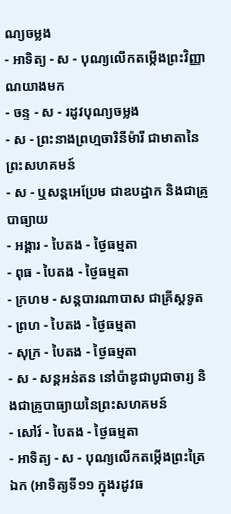ណ្យចម្លង
- អាទិត្យ - ស - បុណ្យលើកតម្កើងព្រះវិញ្ញាណយាងមក
- ចន្ទ - ស - រដូវបុណ្យចម្លង
- ស - ព្រះនាងព្រហ្មចារិនីម៉ារី ជាមាតានៃព្រះសហគមន៍
- ស - ឬសន្ដអេប្រែម ជាឧបដ្ឋាក និងជាគ្រូបាធ្យាយ
- អង្គារ - បៃតង - ថ្ងៃធម្មតា
- ពុធ - បៃតង - ថ្ងៃធម្មតា
- ក្រហម - សន្ដបារណាបាស ជាគ្រីស្ដទូត
- ព្រហ - បៃតង - ថ្ងៃធម្មតា
- សុក្រ - បៃតង - ថ្ងៃធម្មតា
- ស - សន្ដអន់តន នៅប៉ាឌូជាបូជាចារ្យ និងជាគ្រូបាធ្យាយនៃព្រះសហគមន៍
- សៅរ៍ - បៃតង - ថ្ងៃធម្មតា
- អាទិត្យ - ស - បុណ្យលើកតម្កើងព្រះត្រៃឯក (អាទិត្យទី១១ ក្នុងរដូវធ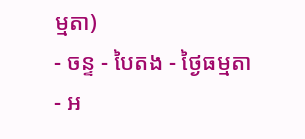ម្មតា)
- ចន្ទ - បៃតង - ថ្ងៃធម្មតា
- អ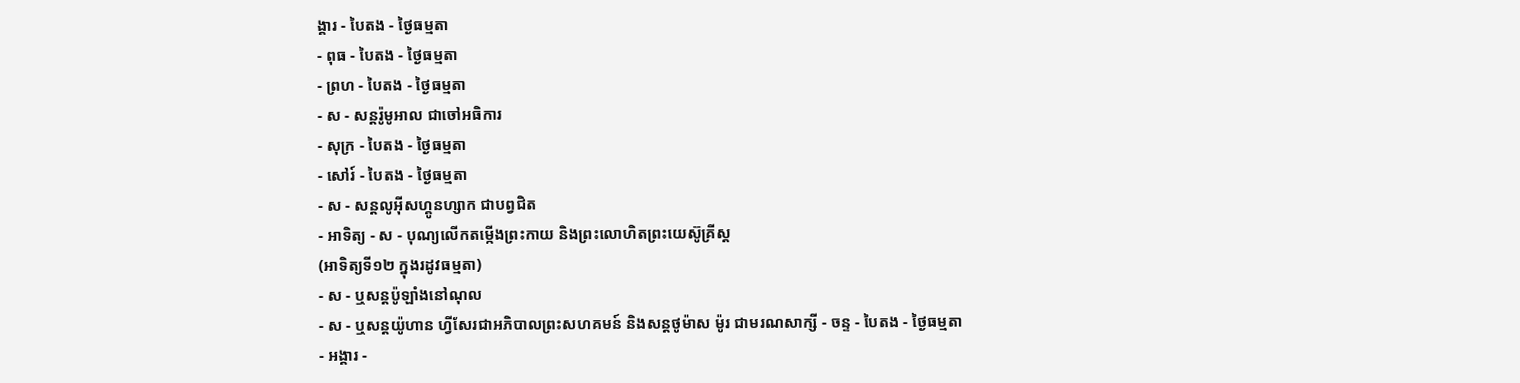ង្គារ - បៃតង - ថ្ងៃធម្មតា
- ពុធ - បៃតង - ថ្ងៃធម្មតា
- ព្រហ - បៃតង - ថ្ងៃធម្មតា
- ស - សន្ដរ៉ូមូអាល ជាចៅអធិការ
- សុក្រ - បៃតង - ថ្ងៃធម្មតា
- សៅរ៍ - បៃតង - ថ្ងៃធម្មតា
- ស - សន្ដលូអ៊ីសហ្គូនហ្សាក ជាបព្វជិត
- អាទិត្យ - ស - បុណ្យលើកតម្កើងព្រះកាយ និងព្រះលោហិតព្រះយេស៊ូគ្រីស្ដ
(អាទិត្យទី១២ ក្នុងរដូវធម្មតា)
- ស - ឬសន្ដប៉ូឡាំងនៅណុល
- ស - ឬសន្ដយ៉ូហាន ហ្វីសែរជាអភិបាលព្រះសហគមន៍ និងសន្ដថូម៉ាស ម៉ូរ ជាមរណសាក្សី - ចន្ទ - បៃតង - ថ្ងៃធម្មតា
- អង្គារ -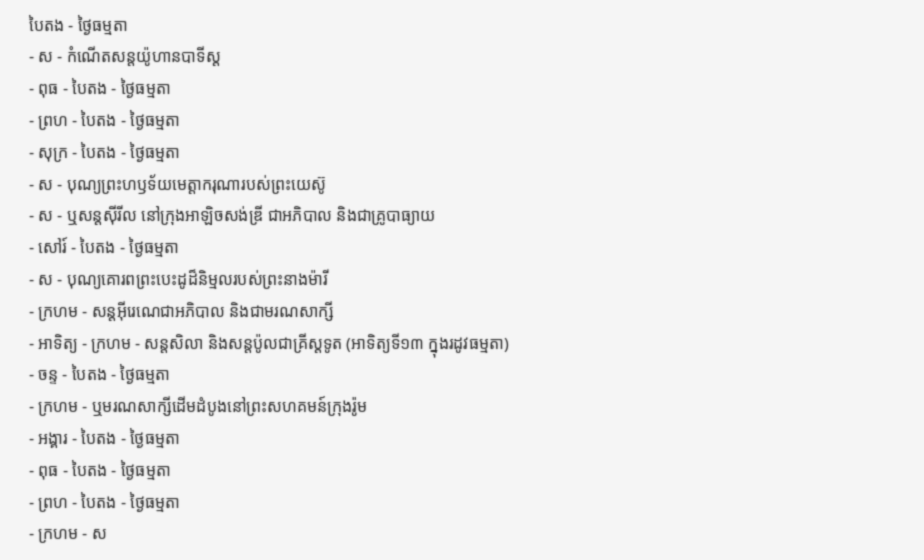បៃតង - ថ្ងៃធម្មតា
- ស - កំណើតសន្ដយ៉ូហានបាទីស្ដ
- ពុធ - បៃតង - ថ្ងៃធម្មតា
- ព្រហ - បៃតង - ថ្ងៃធម្មតា
- សុក្រ - បៃតង - ថ្ងៃធម្មតា
- ស - បុណ្យព្រះហឫទ័យមេត្ដាករុណារបស់ព្រះយេស៊ូ
- ស - ឬសន្ដស៊ីរីល នៅក្រុងអាឡិចសង់ឌ្រី ជាអភិបាល និងជាគ្រូបាធ្យាយ
- សៅរ៍ - បៃតង - ថ្ងៃធម្មតា
- ស - បុណ្យគោរពព្រះបេះដូដ៏និម្មលរបស់ព្រះនាងម៉ារី
- ក្រហម - សន្ដអ៊ីរេណេជាអភិបាល និងជាមរណសាក្សី
- អាទិត្យ - ក្រហម - សន្ដសិលា និងសន្ដប៉ូលជាគ្រីស្ដទូត (អាទិត្យទី១៣ ក្នុងរដូវធម្មតា)
- ចន្ទ - បៃតង - ថ្ងៃធម្មតា
- ក្រហម - ឬមរណសាក្សីដើមដំបូងនៅព្រះសហគមន៍ក្រុងរ៉ូម
- អង្គារ - បៃតង - ថ្ងៃធម្មតា
- ពុធ - បៃតង - ថ្ងៃធម្មតា
- ព្រហ - បៃតង - ថ្ងៃធម្មតា
- ក្រហម - ស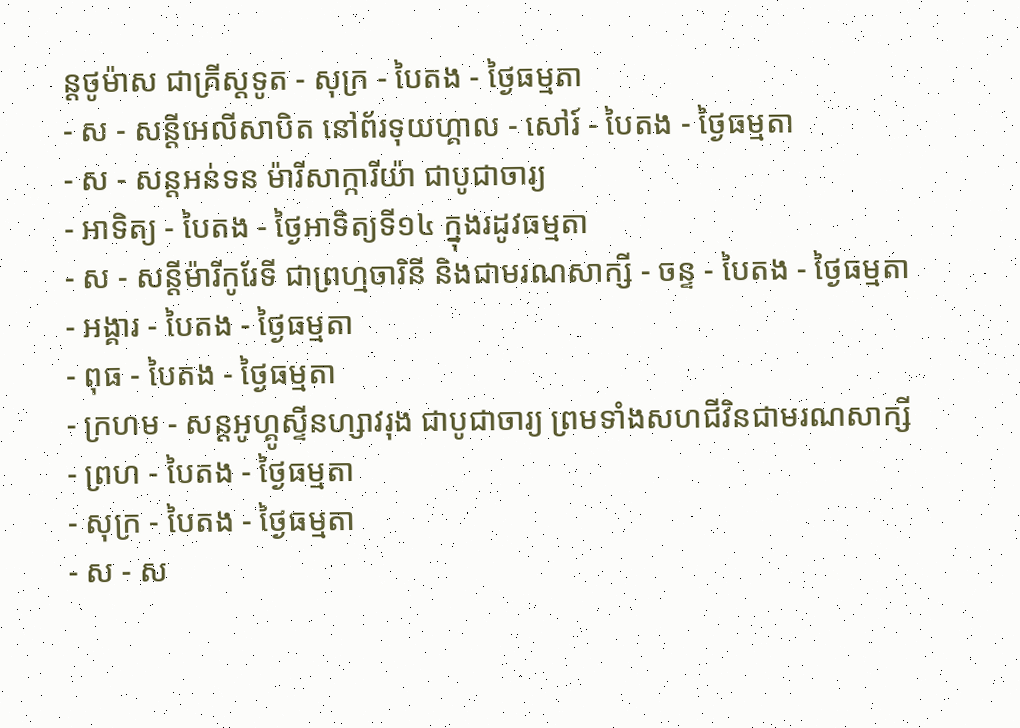ន្ដថូម៉ាស ជាគ្រីស្ដទូត - សុក្រ - បៃតង - ថ្ងៃធម្មតា
- ស - សន្ដីអេលីសាបិត នៅព័រទុយហ្គាល - សៅរ៍ - បៃតង - ថ្ងៃធម្មតា
- ស - សន្ដអន់ទន ម៉ារីសាក្ការីយ៉ា ជាបូជាចារ្យ
- អាទិត្យ - បៃតង - ថ្ងៃអាទិត្យទី១៤ ក្នុងរដូវធម្មតា
- ស - សន្ដីម៉ារីកូរែទី ជាព្រហ្មចារិនី និងជាមរណសាក្សី - ចន្ទ - បៃតង - ថ្ងៃធម្មតា
- អង្គារ - បៃតង - ថ្ងៃធម្មតា
- ពុធ - បៃតង - ថ្ងៃធម្មតា
- ក្រហម - សន្ដអូហ្គូស្ទីនហ្សាវរុង ជាបូជាចារ្យ ព្រមទាំងសហជីវិនជាមរណសាក្សី
- ព្រហ - បៃតង - ថ្ងៃធម្មតា
- សុក្រ - បៃតង - ថ្ងៃធម្មតា
- ស - ស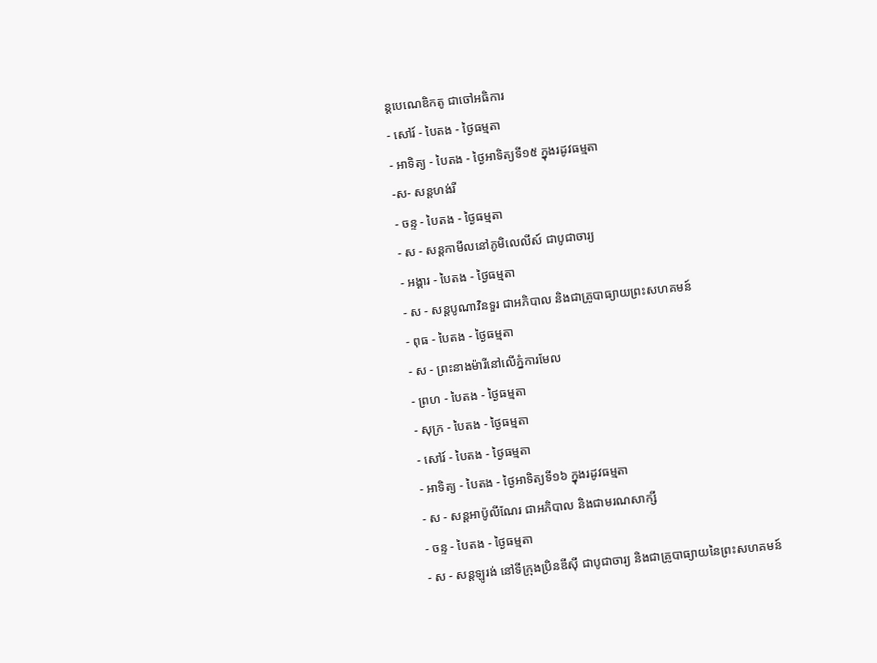ន្ដបេណេឌិកតូ ជាចៅអធិការ
- សៅរ៍ - បៃតង - ថ្ងៃធម្មតា
- អាទិត្យ - បៃតង - ថ្ងៃអាទិត្យទី១៥ ក្នុងរដូវធម្មតា
-ស- សន្ដហង់រី
- ចន្ទ - បៃតង - ថ្ងៃធម្មតា
- ស - សន្ដកាមីលនៅភូមិលេលីស៍ ជាបូជាចារ្យ
- អង្គារ - បៃតង - ថ្ងៃធម្មតា
- ស - សន្ដបូណាវិនទួរ ជាអភិបាល និងជាគ្រូបាធ្យាយព្រះសហគមន៍
- ពុធ - បៃតង - ថ្ងៃធម្មតា
- ស - ព្រះនាងម៉ារីនៅលើភ្នំការមែល
- ព្រហ - បៃតង - ថ្ងៃធម្មតា
- សុក្រ - បៃតង - ថ្ងៃធម្មតា
- សៅរ៍ - បៃតង - ថ្ងៃធម្មតា
- អាទិត្យ - បៃតង - ថ្ងៃអាទិត្យទី១៦ ក្នុងរដូវធម្មតា
- ស - សន្ដអាប៉ូលីណែរ ជាអភិបាល និងជាមរណសាក្សី
- ចន្ទ - បៃតង - ថ្ងៃធម្មតា
- ស - សន្ដឡូរង់ នៅទីក្រុងប្រិនឌីស៊ី ជាបូជាចារ្យ និងជាគ្រូបាធ្យាយនៃព្រះសហគមន៍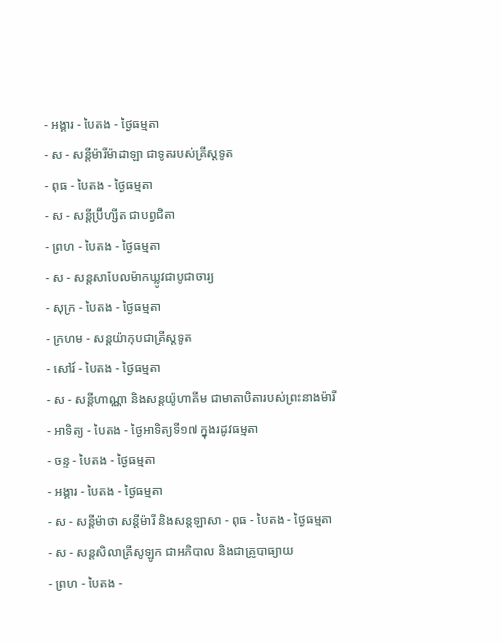- អង្គារ - បៃតង - ថ្ងៃធម្មតា
- ស - សន្ដីម៉ារីម៉ាដាឡា ជាទូតរបស់គ្រីស្ដទូត
- ពុធ - បៃតង - ថ្ងៃធម្មតា
- ស - សន្ដីប្រ៊ីហ្សីត ជាបព្វជិតា
- ព្រហ - បៃតង - ថ្ងៃធម្មតា
- ស - សន្ដសាបែលម៉ាកឃ្លូវជាបូជាចារ្យ
- សុក្រ - បៃតង - ថ្ងៃធម្មតា
- ក្រហម - សន្ដយ៉ាកុបជាគ្រីស្ដទូត
- សៅរ៍ - បៃតង - ថ្ងៃធម្មតា
- ស - សន្ដីហាណ្ណា និងសន្ដយ៉ូហាគីម ជាមាតាបិតារបស់ព្រះនាងម៉ារី
- អាទិត្យ - បៃតង - ថ្ងៃអាទិត្យទី១៧ ក្នុងរដូវធម្មតា
- ចន្ទ - បៃតង - ថ្ងៃធម្មតា
- អង្គារ - បៃតង - ថ្ងៃធម្មតា
- ស - សន្ដីម៉ាថា សន្ដីម៉ារី និងសន្ដឡាសា - ពុធ - បៃតង - ថ្ងៃធម្មតា
- ស - សន្ដសិលាគ្រីសូឡូក ជាអភិបាល និងជាគ្រូបាធ្យាយ
- ព្រហ - បៃតង -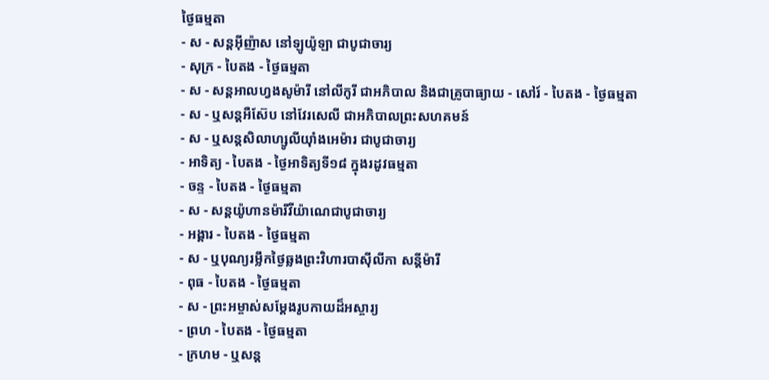ថ្ងៃធម្មតា
- ស - សន្ដអ៊ីញ៉ាស នៅឡូយ៉ូឡា ជាបូជាចារ្យ
- សុក្រ - បៃតង - ថ្ងៃធម្មតា
- ស - សន្ដអាលហ្វងសូម៉ារី នៅលីកូរី ជាអភិបាល និងជាគ្រូបាធ្យាយ - សៅរ៍ - បៃតង - ថ្ងៃធម្មតា
- ស - ឬសន្ដអឺស៊ែប នៅវែរសេលី ជាអភិបាលព្រះសហគមន៍
- ស - ឬសន្ដសិលាហ្សូលីយ៉ាំងអេម៉ារ ជាបូជាចារ្យ
- អាទិត្យ - បៃតង - ថ្ងៃអាទិត្យទី១៨ ក្នុងរដូវធម្មតា
- ចន្ទ - បៃតង - ថ្ងៃធម្មតា
- ស - សន្ដយ៉ូហានម៉ារីវីយ៉ាណេជាបូជាចារ្យ
- អង្គារ - បៃតង - ថ្ងៃធម្មតា
- ស - ឬបុណ្យរម្លឹកថ្ងៃឆ្លងព្រះវិហារបាស៊ីលីកា សន្ដីម៉ារី
- ពុធ - បៃតង - ថ្ងៃធម្មតា
- ស - ព្រះអម្ចាស់សម្ដែងរូបកាយដ៏អស្ចារ្យ
- ព្រហ - បៃតង - ថ្ងៃធម្មតា
- ក្រហម - ឬសន្ដ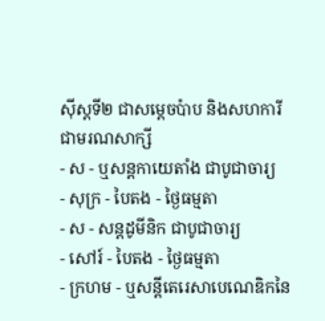ស៊ីស្ដទី២ ជាសម្ដេចប៉ាប និងសហការីជាមរណសាក្សី
- ស - ឬសន្ដកាយេតាំង ជាបូជាចារ្យ
- សុក្រ - បៃតង - ថ្ងៃធម្មតា
- ស - សន្ដដូមីនិក ជាបូជាចារ្យ
- សៅរ៍ - បៃតង - ថ្ងៃធម្មតា
- ក្រហម - ឬសន្ដីតេរេសាបេណេឌិកនៃ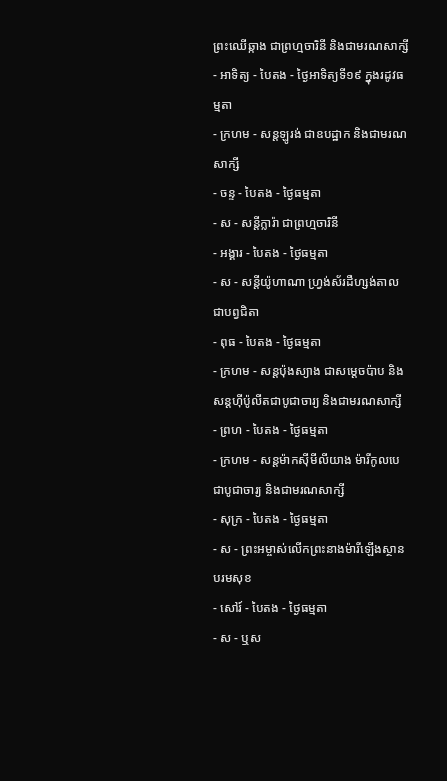ព្រះឈើឆ្កាង ជាព្រហ្មចារិនី និងជាមរណសាក្សី
- អាទិត្យ - បៃតង - ថ្ងៃអាទិត្យទី១៩ ក្នុងរដូវធម្មតា
- ក្រហម - សន្ដឡូរង់ ជាឧបដ្ឋាក និងជាមរណសាក្សី
- ចន្ទ - បៃតង - ថ្ងៃធម្មតា
- ស - សន្ដីក្លារ៉ា ជាព្រហ្មចារិនី
- អង្គារ - បៃតង - ថ្ងៃធម្មតា
- ស - សន្ដីយ៉ូហាណា ហ្វ្រង់ស័រដឺហ្សង់តាលជាបព្វជិតា
- ពុធ - បៃតង - ថ្ងៃធម្មតា
- ក្រហម - សន្ដប៉ុងស្យាង ជាសម្ដេចប៉ាប និងសន្ដហ៊ីប៉ូលីតជាបូជាចារ្យ និងជាមរណសាក្សី
- ព្រហ - បៃតង - ថ្ងៃធម្មតា
- ក្រហម - សន្ដម៉ាកស៊ីមីលីយាង ម៉ារីកូលបេជាបូជាចារ្យ និងជាមរណសាក្សី
- សុក្រ - បៃតង - ថ្ងៃធម្មតា
- ស - ព្រះអម្ចាស់លើកព្រះនាងម៉ារីឡើងស្ថានបរមសុខ
- សៅរ៍ - បៃតង - ថ្ងៃធម្មតា
- ស - ឬស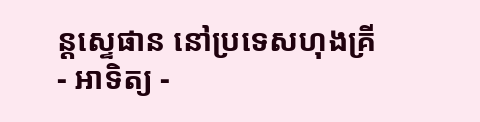ន្ដស្ទេផាន នៅប្រទេសហុងគ្រី
- អាទិត្យ -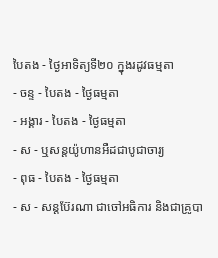បៃតង - ថ្ងៃអាទិត្យទី២០ ក្នុងរដូវធម្មតា
- ចន្ទ - បៃតង - ថ្ងៃធម្មតា
- អង្គារ - បៃតង - ថ្ងៃធម្មតា
- ស - ឬសន្ដយ៉ូហានអឺដជាបូជាចារ្យ
- ពុធ - បៃតង - ថ្ងៃធម្មតា
- ស - សន្ដប៊ែរណា ជាចៅអធិការ និងជាគ្រូបា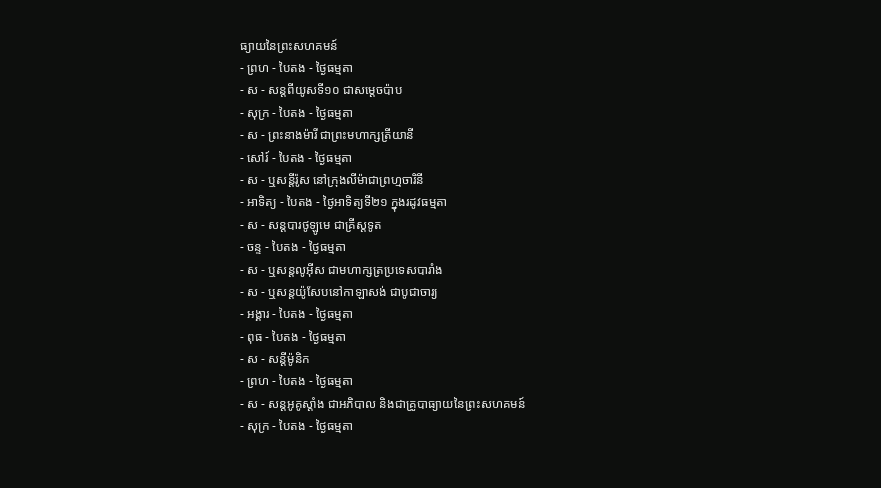ធ្យាយនៃព្រះសហគមន៍
- ព្រហ - បៃតង - ថ្ងៃធម្មតា
- ស - សន្ដពីយូសទី១០ ជាសម្ដេចប៉ាប
- សុក្រ - បៃតង - ថ្ងៃធម្មតា
- ស - ព្រះនាងម៉ារី ជាព្រះមហាក្សត្រីយានី
- សៅរ៍ - បៃតង - ថ្ងៃធម្មតា
- ស - ឬសន្ដីរ៉ូស នៅក្រុងលីម៉ាជាព្រហ្មចារិនី
- អាទិត្យ - បៃតង - ថ្ងៃអាទិត្យទី២១ ក្នុងរដូវធម្មតា
- ស - សន្ដបារថូឡូមេ ជាគ្រីស្ដទូត
- ចន្ទ - បៃតង - ថ្ងៃធម្មតា
- ស - ឬសន្ដលូអ៊ីស ជាមហាក្សត្រប្រទេសបារាំង
- ស - ឬសន្ដយ៉ូសែបនៅកាឡាសង់ ជាបូជាចារ្យ
- អង្គារ - បៃតង - ថ្ងៃធម្មតា
- ពុធ - បៃតង - ថ្ងៃធម្មតា
- ស - សន្ដីម៉ូនិក
- ព្រហ - បៃតង - ថ្ងៃធម្មតា
- ស - សន្ដអូគូស្ដាំង ជាអភិបាល និងជាគ្រូបាធ្យាយនៃព្រះសហគមន៍
- សុក្រ - បៃតង - ថ្ងៃធម្មតា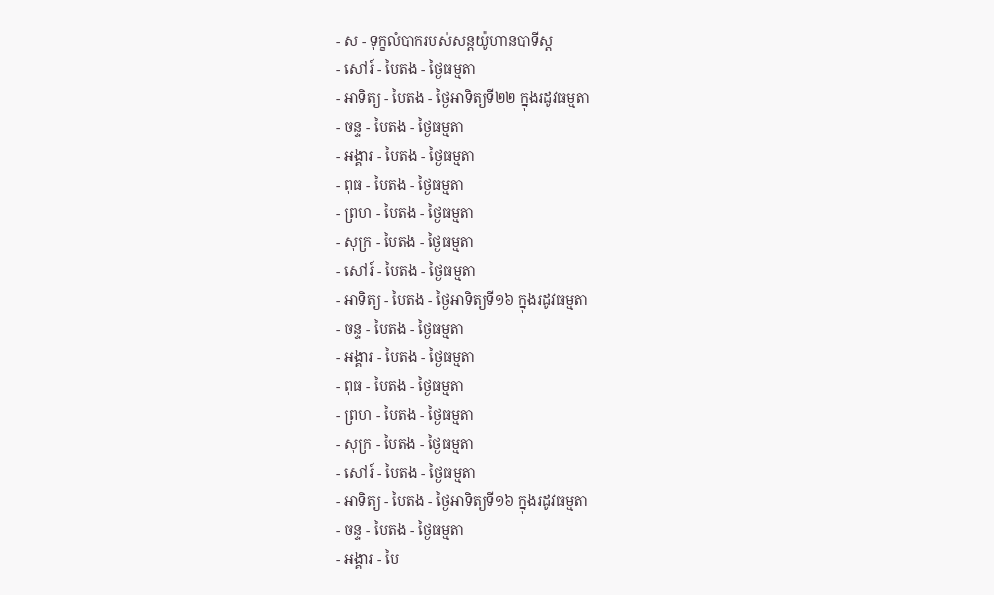- ស - ទុក្ខលំបាករបស់សន្ដយ៉ូហានបាទីស្ដ
- សៅរ៍ - បៃតង - ថ្ងៃធម្មតា
- អាទិត្យ - បៃតង - ថ្ងៃអាទិត្យទី២២ ក្នុងរដូវធម្មតា
- ចន្ទ - បៃតង - ថ្ងៃធម្មតា
- អង្គារ - បៃតង - ថ្ងៃធម្មតា
- ពុធ - បៃតង - ថ្ងៃធម្មតា
- ព្រហ - បៃតង - ថ្ងៃធម្មតា
- សុក្រ - បៃតង - ថ្ងៃធម្មតា
- សៅរ៍ - បៃតង - ថ្ងៃធម្មតា
- អាទិត្យ - បៃតង - ថ្ងៃអាទិត្យទី១៦ ក្នុងរដូវធម្មតា
- ចន្ទ - បៃតង - ថ្ងៃធម្មតា
- អង្គារ - បៃតង - ថ្ងៃធម្មតា
- ពុធ - បៃតង - ថ្ងៃធម្មតា
- ព្រហ - បៃតង - ថ្ងៃធម្មតា
- សុក្រ - បៃតង - ថ្ងៃធម្មតា
- សៅរ៍ - បៃតង - ថ្ងៃធម្មតា
- អាទិត្យ - បៃតង - ថ្ងៃអាទិត្យទី១៦ ក្នុងរដូវធម្មតា
- ចន្ទ - បៃតង - ថ្ងៃធម្មតា
- អង្គារ - បៃ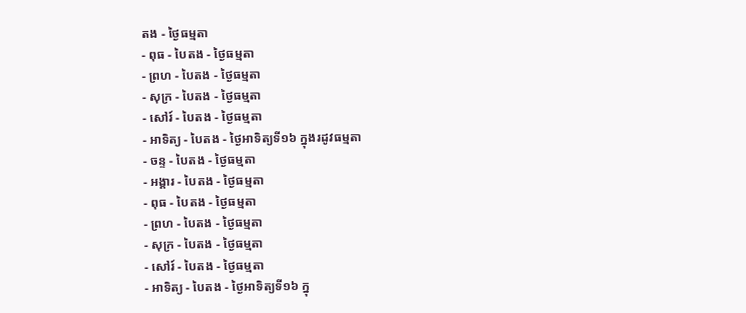តង - ថ្ងៃធម្មតា
- ពុធ - បៃតង - ថ្ងៃធម្មតា
- ព្រហ - បៃតង - ថ្ងៃធម្មតា
- សុក្រ - បៃតង - ថ្ងៃធម្មតា
- សៅរ៍ - បៃតង - ថ្ងៃធម្មតា
- អាទិត្យ - បៃតង - ថ្ងៃអាទិត្យទី១៦ ក្នុងរដូវធម្មតា
- ចន្ទ - បៃតង - ថ្ងៃធម្មតា
- អង្គារ - បៃតង - ថ្ងៃធម្មតា
- ពុធ - បៃតង - ថ្ងៃធម្មតា
- ព្រហ - បៃតង - ថ្ងៃធម្មតា
- សុក្រ - បៃតង - ថ្ងៃធម្មតា
- សៅរ៍ - បៃតង - ថ្ងៃធម្មតា
- អាទិត្យ - បៃតង - ថ្ងៃអាទិត្យទី១៦ ក្នុ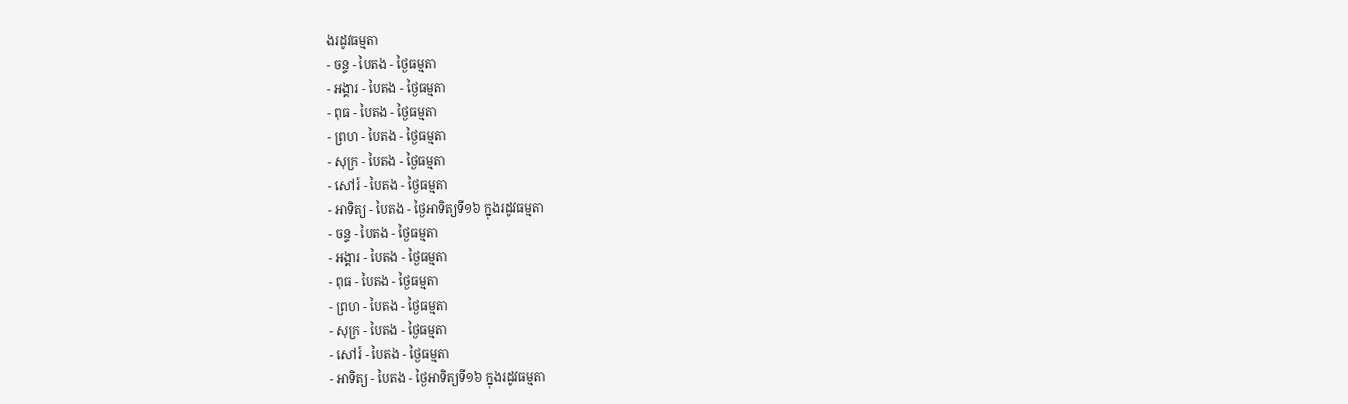ងរដូវធម្មតា
- ចន្ទ - បៃតង - ថ្ងៃធម្មតា
- អង្គារ - បៃតង - ថ្ងៃធម្មតា
- ពុធ - បៃតង - ថ្ងៃធម្មតា
- ព្រហ - បៃតង - ថ្ងៃធម្មតា
- សុក្រ - បៃតង - ថ្ងៃធម្មតា
- សៅរ៍ - បៃតង - ថ្ងៃធម្មតា
- អាទិត្យ - បៃតង - ថ្ងៃអាទិត្យទី១៦ ក្នុងរដូវធម្មតា
- ចន្ទ - បៃតង - ថ្ងៃធម្មតា
- អង្គារ - បៃតង - ថ្ងៃធម្មតា
- ពុធ - បៃតង - ថ្ងៃធម្មតា
- ព្រហ - បៃតង - ថ្ងៃធម្មតា
- សុក្រ - បៃតង - ថ្ងៃធម្មតា
- សៅរ៍ - បៃតង - ថ្ងៃធម្មតា
- អាទិត្យ - បៃតង - ថ្ងៃអាទិត្យទី១៦ ក្នុងរដូវធម្មតា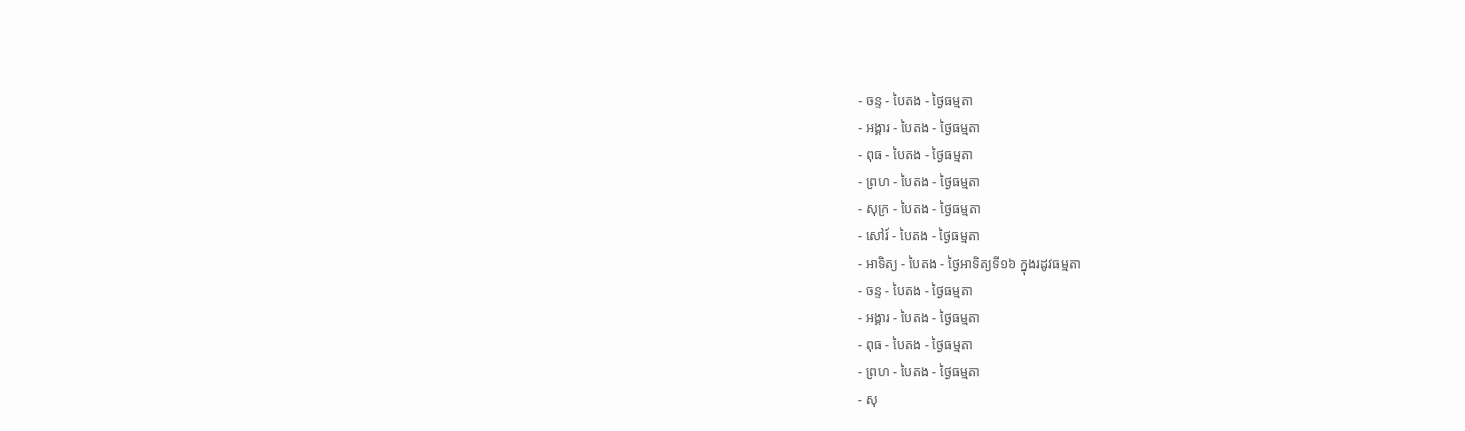- ចន្ទ - បៃតង - ថ្ងៃធម្មតា
- អង្គារ - បៃតង - ថ្ងៃធម្មតា
- ពុធ - បៃតង - ថ្ងៃធម្មតា
- ព្រហ - បៃតង - ថ្ងៃធម្មតា
- សុក្រ - បៃតង - ថ្ងៃធម្មតា
- សៅរ៍ - បៃតង - ថ្ងៃធម្មតា
- អាទិត្យ - បៃតង - ថ្ងៃអាទិត្យទី១៦ ក្នុងរដូវធម្មតា
- ចន្ទ - បៃតង - ថ្ងៃធម្មតា
- អង្គារ - បៃតង - ថ្ងៃធម្មតា
- ពុធ - បៃតង - ថ្ងៃធម្មតា
- ព្រហ - បៃតង - ថ្ងៃធម្មតា
- សុ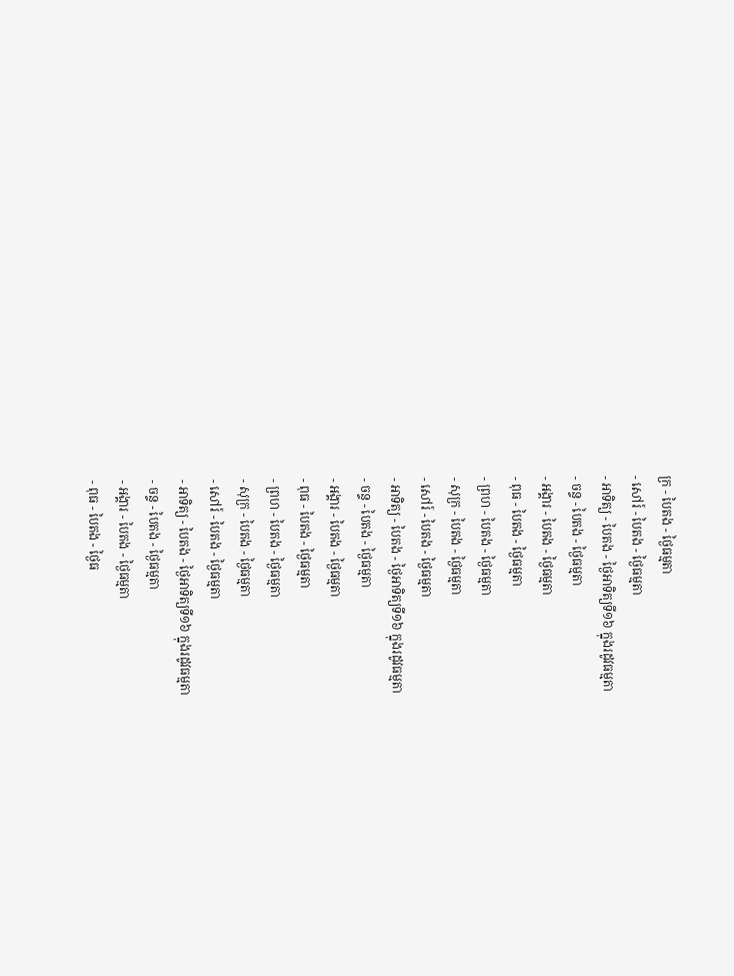ក្រ - បៃតង - ថ្ងៃធម្មតា
- សៅរ៍ - បៃតង - ថ្ងៃធម្មតា
- អាទិត្យ - បៃតង - ថ្ងៃអាទិត្យទី១៦ ក្នុងរដូវធម្មតា
- ចន្ទ - បៃតង - ថ្ងៃធម្មតា
- អង្គារ - បៃតង - ថ្ងៃធម្មតា
- ពុធ - បៃតង - ថ្ងៃធម្មតា
- ព្រហ - បៃតង - ថ្ងៃធម្មតា
- សុក្រ - បៃតង - ថ្ងៃធម្មតា
- សៅរ៍ - បៃតង - ថ្ងៃធម្មតា
- អាទិត្យ - បៃតង - ថ្ងៃអាទិត្យទី១៦ ក្នុងរដូវធម្មតា
- ចន្ទ - បៃតង - ថ្ងៃធម្មតា
- អង្គារ - បៃតង - ថ្ងៃធម្មតា
- ពុធ - បៃតង - ថ្ងៃធម្មតា
- ព្រហ - បៃតង - ថ្ងៃធម្មតា
- សុក្រ - បៃតង - ថ្ងៃធម្មតា
- សៅរ៍ - បៃតង - ថ្ងៃធម្មតា
- អាទិត្យ - បៃតង - ថ្ងៃអាទិត្យទី១៦ ក្នុងរដូវធម្មតា
- ចន្ទ - បៃតង - ថ្ងៃធម្មតា
- អង្គារ - បៃតង - ថ្ងៃធម្មតា
- ពុធ - បៃតង - ថ្ងៃធ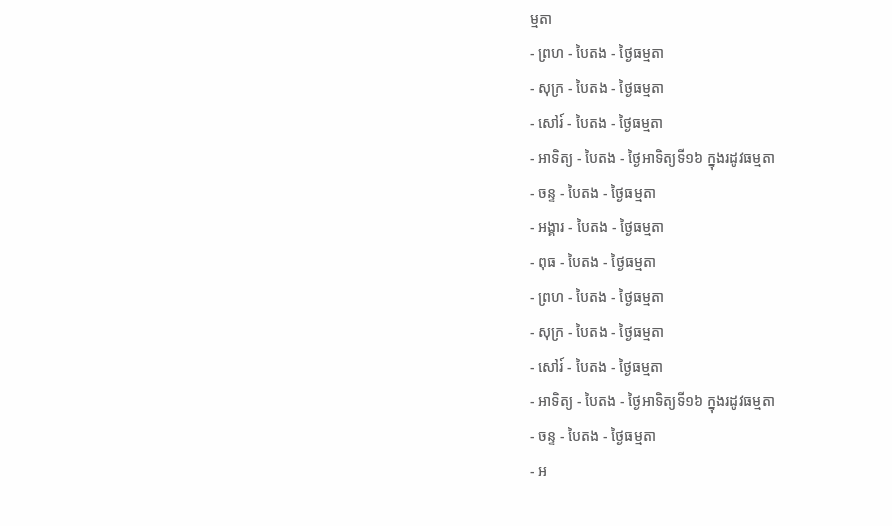ម្មតា
- ព្រហ - បៃតង - ថ្ងៃធម្មតា
- សុក្រ - បៃតង - ថ្ងៃធម្មតា
- សៅរ៍ - បៃតង - ថ្ងៃធម្មតា
- អាទិត្យ - បៃតង - ថ្ងៃអាទិត្យទី១៦ ក្នុងរដូវធម្មតា
- ចន្ទ - បៃតង - ថ្ងៃធម្មតា
- អង្គារ - បៃតង - ថ្ងៃធម្មតា
- ពុធ - បៃតង - ថ្ងៃធម្មតា
- ព្រហ - បៃតង - ថ្ងៃធម្មតា
- សុក្រ - បៃតង - ថ្ងៃធម្មតា
- សៅរ៍ - បៃតង - ថ្ងៃធម្មតា
- អាទិត្យ - បៃតង - ថ្ងៃអាទិត្យទី១៦ ក្នុងរដូវធម្មតា
- ចន្ទ - បៃតង - ថ្ងៃធម្មតា
- អ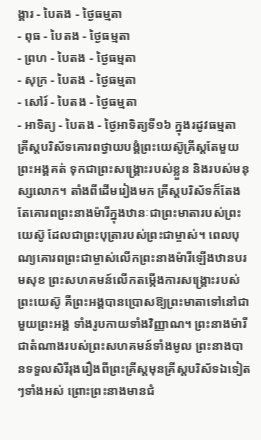ង្គារ - បៃតង - ថ្ងៃធម្មតា
- ពុធ - បៃតង - ថ្ងៃធម្មតា
- ព្រហ - បៃតង - ថ្ងៃធម្មតា
- សុក្រ - បៃតង - ថ្ងៃធម្មតា
- សៅរ៍ - បៃតង - ថ្ងៃធម្មតា
- អាទិត្យ - បៃតង - ថ្ងៃអាទិត្យទី១៦ ក្នុងរដូវធម្មតា
គ្រីស្តបរិស័ទគោរពថ្វាយបង្គំព្រះយេស៊ូគ្រីស្តតែមួយព្រះអង្គគត់ ទុកជាព្រះសង្គ្រោះរបស់ខ្លួន និងរបស់មនុស្សលោក។ តាំងពីដើមរៀងមក គ្រីស្តបរិស័ទក៏តែងតែគោរពព្រះនាងម៉ារីក្នុងឋានៈជាព្រះមាតារបស់ព្រះយេស៊ូ ដែលជាព្រះបុត្រារបស់ព្រះជាម្ចាស់។ ពេលបុណ្យគោរពព្រះជាម្ចាស់លើកព្រះនាងម៉ារីឡើងឋានបរមសុខ ព្រះសហគមន៍លើកតម្កើងការសង្គ្រោះរបស់ព្រះយេស៊ូ គឺព្រះអង្គបានប្រោសឱ្យព្រះមាតាទៅនៅជាមួយព្រះអង្គ ទាំងរូបកាយទាំងវិញ្ញាណ។ ព្រះនាងម៉ារីជាតំណាងរបស់ព្រះសហគមន៍ទាំងមូល ព្រះនាងបានទទួលសិរីរុងរឿងពីព្រះគ្រីស្តមុនគ្រីស្តបរិស័ទឯទៀតៗទាំងអស់ ព្រោះព្រះនាងមានជំ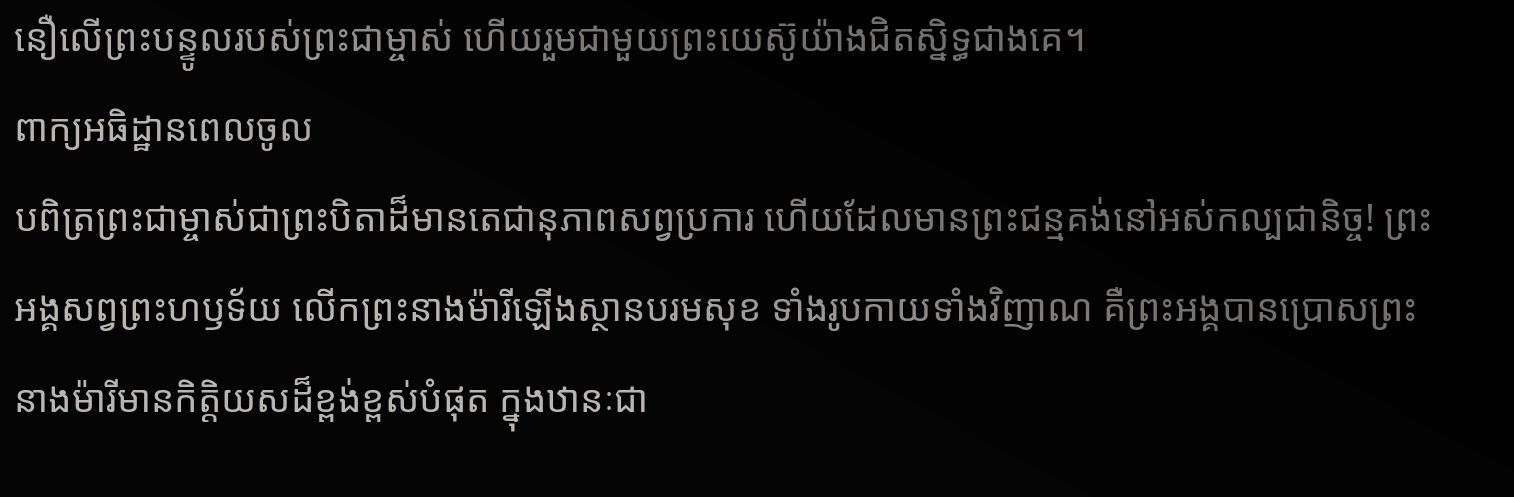នឿលើព្រះបន្ទូលរបស់ព្រះជាម្ចាស់ ហើយរួមជាមួយព្រះយេស៊ូយ៉ាងជិតស្និទ្ធជាងគេ។
ពាក្យអធិដ្ឋានពេលចូល
បពិត្រព្រះជាម្ចាស់ជាព្រះបិតាដ៏មានតេជានុភាពសព្វប្រការ ហើយដែលមានព្រះជន្មគង់នៅអស់កល្បជានិច្ច! ព្រះអង្គសព្វព្រះហឫទ័យ លើកព្រះនាងម៉ារីឡើងស្ថានបរមសុខ ទាំងរូបកាយទាំងវិញាណ គឺព្រះអង្គបានប្រោសព្រះនាងម៉ារីមានកិត្តិយសដ៏ខ្ពង់ខ្ពស់បំផុត ក្នុងឋានៈជា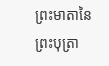ព្រះមាតានៃព្រះបុត្រា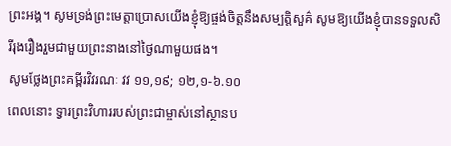ព្រះអង្គ។ សូមទ្រង់ព្រះមេត្តាប្រោសយើងខ្ញុំឱ្យផ្ចង់ចិត្តនឹងសម្បត្តិសួគ៌ សូមឱ្យយើងខ្ញុំបានទទួលសិរីរុងរឿងរួមជាមួយព្រះនាងនៅថ្ងៃណាមួយផង។
សូមថ្លែងព្រះគម្ពីរវិវរណៈ វវ ១១,១៩; ១២,១-៦.១០
ពេលនោះ ទ្វារព្រះវិហាររបស់ព្រះជាម្ចាស់នៅស្ថានប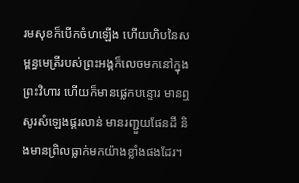រមសុខក៏បើកចំហឡើង ហើយហិបនៃសម្ពន្ធមេត្រីរបស់ព្រះអង្គក៏លេចមកនៅក្នុងព្រះវិហារ ហើយក៏មានផ្លេកបន្ទោរ មានឮសូរសំឡេងផ្គរលាន់ មានរញ្ជួយផែនដី និងមានព្រិលធ្លាក់មកយ៉ាងខ្លាំងផងដែរ។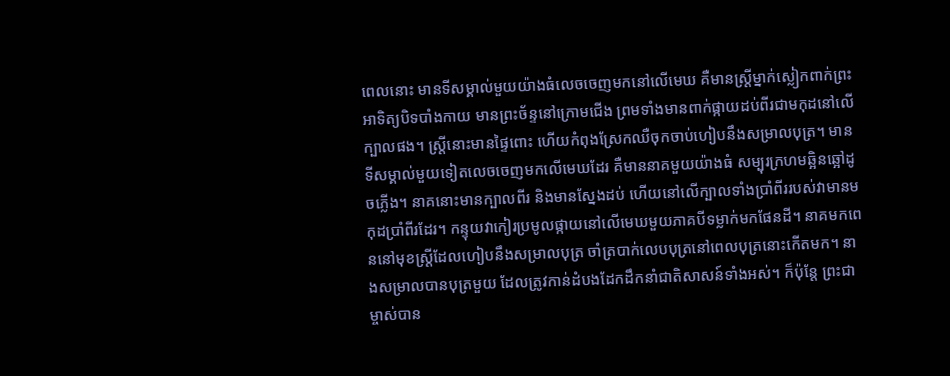ពេលនោះ មានទីសម្គាល់មួយយ៉ាងធំលេចចេញមកនៅលើមេឃ គឺមានស្ត្រីម្នាក់ស្លៀកពាក់ព្រះអាទិត្យបិទបាំងកាយ មានព្រះច័ន្ទនៅក្រោមជើង ព្រមទាំងមានពាក់ផ្កាយដប់ពីរជាមកុដនៅលើក្បាលផង។ ស្ត្រីនោះមានផ្ទៃពោះ ហើយកំពុងស្រែកឈឺចុកចាប់ហៀបនឹងសម្រាលបុត្រ។ មានទីសម្គាល់មួយទៀតលេចចេញមកលើមេឃដែរ គឺមាននាគមួយយ៉ាងធំ សម្បុរក្រហមឆ្អិនឆ្អៅដូចភ្លើង។ នាគនោះមានក្បាលពីរ និងមានស្នែងដប់ ហើយនៅលើក្បាលទាំងប្រាំពីររបស់វាមានមកុដប្រាំពីរដែរ។ កន្ទុយវាកៀរប្រមូលផ្កាយនៅលើមេឃមួយភាគបីទម្លាក់មកផែនដី។ នាគមកពេននៅមុខស្ត្រីដែលហៀបនឹងសម្រាលបុត្រ ចាំត្របាក់លេបបុត្រនៅពេលបុត្រនោះកើតមក។ នាងសម្រាលបានបុត្រមួយ ដែលត្រូវកាន់ដំបងដែកដឹកនាំជាតិសាសន៍ទាំងអស់។ ក៏ប៉ុន្តែ ព្រះជាម្ចាស់បាន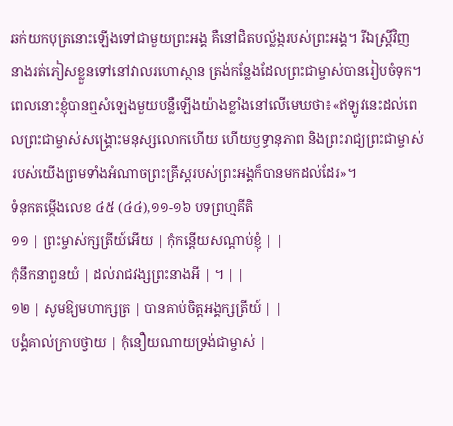ឆក់យកបុត្រនោះឡើងទៅជាមួយព្រះអង្គ គឺនៅជិតបល្ល័ង្ករបស់ព្រះអង្គ។ រីឯស្ត្រីវិញ នាងរត់ភៀសខ្លួនទៅនៅវាលរហោស្ថាន ត្រង់កន្លែងដែលព្រះជាម្ចាស់បានរៀបចំទុក។ ពេលនោះខ្ញុំបានឮសំឡេងមួយបន្លឺឡើងយ៉ាងខ្លាំងនៅលើមេឃថា៖«ឥឡូវនេះដល់ពេលព្រះជាម្ចាស់សង្គ្រោះមនុស្សលោកហើយ ហើយឫទ្ធានុភាព និងព្រះរាជ្យព្រះជាម្ចាស់របស់យើងព្រមទាំងអំណាចព្រះគ្រីស្តរបស់ព្រះអង្គក៏បានមកដល់ដែរ»។
ទំនុកតម្កើងលេខ ៤៥ (៤៤),១១-១៦ បទព្រហ្មគីតិ
១១ | ព្រះម្ចាស់ក្សត្រីយ៍អើយ | កុំកន្តើយសណ្តាប់ខ្ញុំ | |
កុំនឹកនាពួនយំ | ដល់រាជវង្សព្រះនាងអី | ។ | |
១២ | សូមឱ្យមហាក្សត្រ | បានគាប់ចិត្តអង្គក្សត្រីយ៍ | |
បង្គំគាល់ក្រាបថ្វាយ | កុំនឿយណាយទ្រង់ជាម្ចាស់ |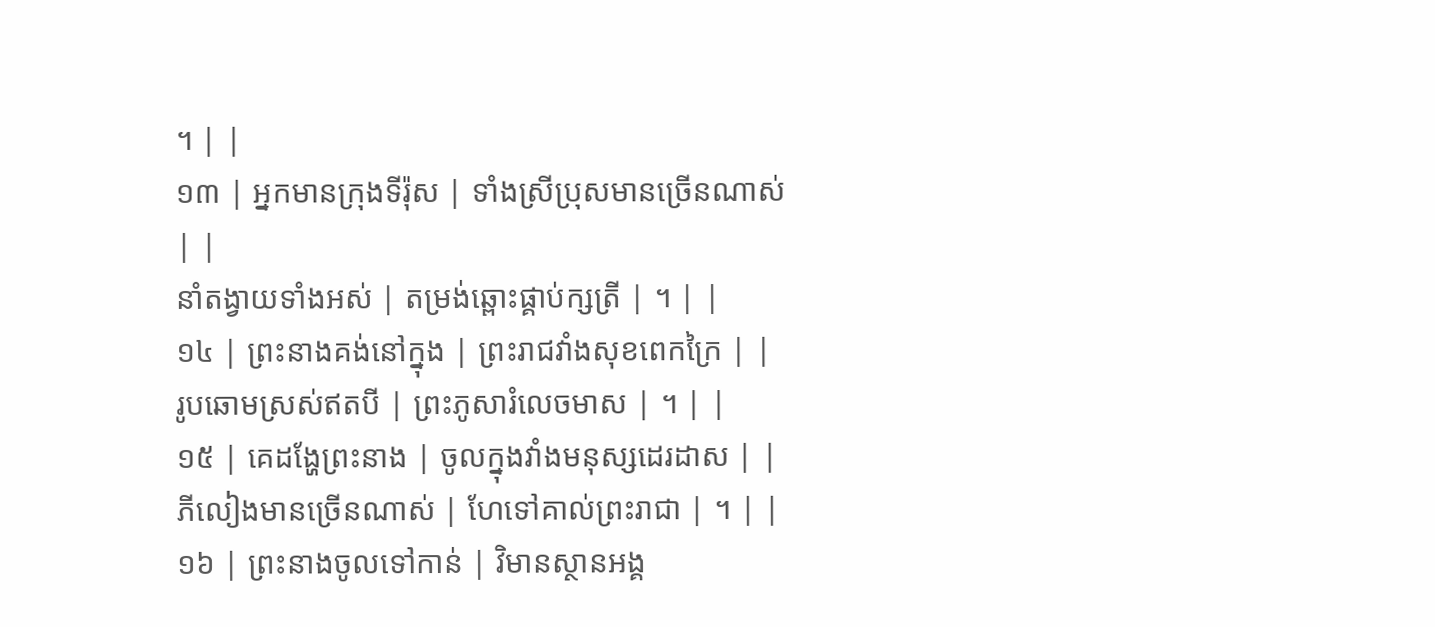។ | |
១៣ | អ្នកមានក្រុងទីរ៉ុស | ទាំងស្រីប្រុសមានច្រើនណាស់ | |
នាំតង្វាយទាំងអស់ | តម្រង់ឆ្ពោះផ្គាប់ក្សត្រី | ។ | |
១៤ | ព្រះនាងគង់នៅក្នុង | ព្រះរាជវាំងសុខពេកក្រៃ | |
រូបឆោមស្រស់ឥតបី | ព្រះភូសារំលេចមាស | ។ | |
១៥ | គេដង្ហែព្រះនាង | ចូលក្នុងវាំងមនុស្សដេរដាស | |
ភីលៀងមានច្រើនណាស់ | ហែទៅគាល់ព្រះរាជា | ។ | |
១៦ | ព្រះនាងចូលទៅកាន់ | វិមានស្ថានអង្គ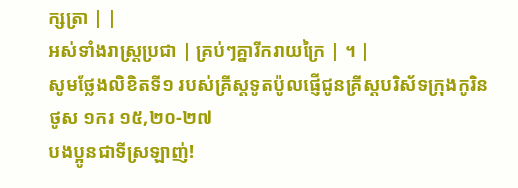ក្សត្រា | |
អស់ទាំងរាស្រ្តប្រជា | គ្រប់ៗគ្នារីករាយក្រៃ | ។ |
សូមថ្លែងលិខិតទី១ របស់គ្រីស្ដទូតប៉ូលផ្ញើជូនគ្រីស្ដបរិស័ទក្រុងកូរិនថូស ១ករ ១៥,២០-២៧
បងប្អូនជាទីស្រឡាញ់!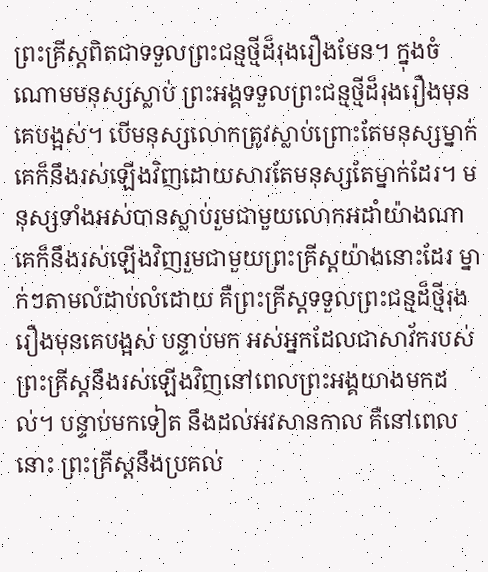ព្រះគ្រីស្តពិតជាទទួលព្រះជន្មថ្មីដ៏រុងរឿងមែន។ ក្នុងចំណោមមនុស្សស្លាប់ ព្រះអង្គទទួលព្រះជន្មថ្មីដ៏រុងរឿងមុនគេបង្អស់។ បើមនុស្សលោកត្រូវស្លាប់ព្រោះតែមនុស្សម្នាក់ គេក៏នឹងរស់ឡើងវិញដោយសារតែមនុស្សតែម្នាក់ដែរ។ មនុស្សទាំងអស់បានស្លាប់រួមជាមួយលោកអដាំយ៉ាងណា គេក៏នឹងរស់ឡើងវិញរួមជាមួយព្រះគ្រីស្តយ៉ាងនោះដែរ ម្នាក់ៗតាមលំដាប់លំដោយ គឺព្រះគ្រីស្តទទួលព្រះជន្មដ៏ថ្មីរុងរឿងមុនគេបង្អស់ បន្ទាប់មក អស់អ្នកដែលជាសាវ័ករបស់ព្រះគ្រីស្តនឹងរស់ឡើងវិញនៅពេលព្រះអង្គយាងមកដល់។ បន្ទាប់មកទៀត នឹងដល់អវសានកាល គឺនៅពេលនោះ ព្រះគ្រីស្តនឹងប្រគល់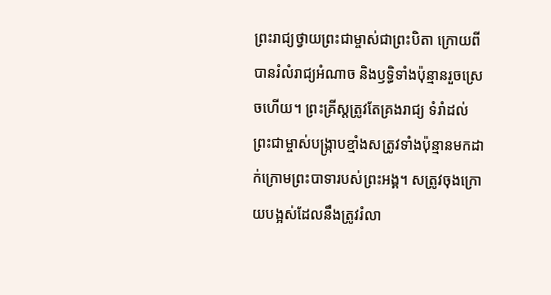ព្រះរាជ្យថ្វាយព្រះជាម្ចាស់ជាព្រះបិតា ក្រោយពីបានរំលំរាជ្យអំណាច និងឫទ្ធិទាំងប៉ុន្មានរួចស្រេចហើយ។ ព្រះគ្រីស្តត្រូវតែគ្រងរាជ្យ ទំរាំដល់ព្រះជាម្ចាស់បង្ក្រាបខ្មាំងសត្រូវទាំងប៉ុន្មានមកដាក់ក្រោមព្រះបាទារបស់ព្រះអង្គ។ សត្រូវចុងក្រោយបង្អស់ដែលនឹងត្រូវរំលា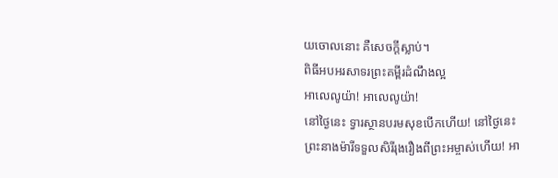យចោលនោះ គឺសេចក្តីស្លាប់។
ពិធីអបអរសាទរព្រះគម្ពីរដំណឹងល្អ
អាលេលូយ៉ា! អាលេលូយ៉ា!
នៅថ្ងៃនេះ ទ្វារស្ថានបរមសុខបើកហើយ! នៅថ្ងៃនេះ ព្រះនាងម៉ារីទទួលសិរីរុងរឿងពីព្រះអម្ចាស់ហើយ! អា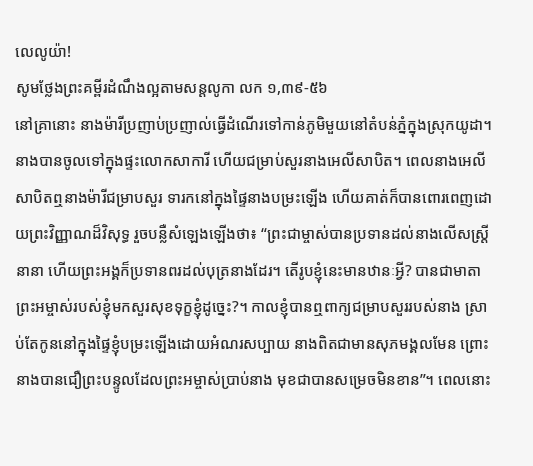លេលូយ៉ា!
សូមថ្លែងព្រះគម្ពីរដំណឹងល្អតាមសន្តលូកា លក ១,៣៩-៥៦
នៅគ្រានោះ នាងម៉ារីប្រញាប់ប្រញាល់ធ្វើដំណើរទៅកាន់ភូមិមួយនៅតំបន់ភ្នំក្នុងស្រុកយូដា។ នាងបានចូលទៅក្នុងផ្ទះលោកសាការី ហើយជម្រាប់សួរនាងអេលីសាបិត។ ពេលនាងអេលីសាបិតឮនាងម៉ារីជម្រាបសួរ ទារកនៅក្នុងផ្ទៃនាងបម្រះឡើង ហើយគាត់ក៏បានពោរពេញដោយព្រះវិញ្ញាណដ៏វិសុទ្ធ រួចបន្លឺសំឡេងឡើងថា៖ “ព្រះជាម្ចាស់បានប្រទានដល់នាងលើសស្ត្រីនានា ហើយព្រះអង្គក៏ប្រទានពរដល់បុត្រនាងដែរ។ តើរូបខ្ញុំនេះមានឋានៈអ្វី? បានជាមាតាព្រះអម្ចាស់របស់ខ្ញុំមកសួរសុខទុក្ខខ្ញុំដូច្នេះ?។ កាលខ្ញុំបានឮពាក្យជម្រាបសួររបស់នាង ស្រាប់តែកូននៅក្នុងផ្ទៃខ្ញុំបម្រះឡើងដោយអំណរសប្បាយ នាងពិតជាមានសុភមង្គលមែន ព្រោះនាងបានជឿព្រះបន្ទូលដែលព្រះអម្ចាស់ប្រាប់នាង មុខជាបានសម្រេចមិនខាន”។ ពេលនោះ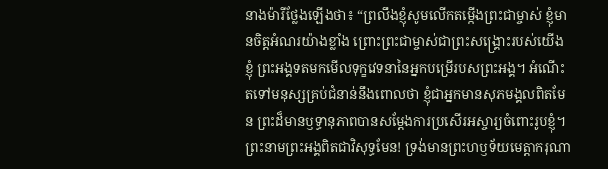នាងម៉ារីថ្លែងឡើងថា៖ “ព្រលឹងខ្ញុំសូមលើកតម្កើងព្រះជាម្ចាស់ ខ្ញុំមានចិត្តអំណរយ៉ាងខ្លាំង ព្រោះព្រះជាម្ចាស់ជាព្រះសង្គ្រោះរបស់យើងខ្ញុំ ព្រះអង្គទតមកមើលទុក្ខវេទនានៃអ្នកបម្រើរបសព្រះអង្គ។ អំណើះតទៅមនុស្សគ្រប់ជំនាន់នឹងពោលថា ខ្ញុំជាអ្នកមានសុភមង្គលពិតមែន ព្រះដ៏មានឫទ្ធានុភាពបានសម្តែងការប្រសើរអស្ចារ្យចំពោះរូបខ្ញុំ។ ព្រះនាមព្រះអង្គពិតជាវិសុទ្ធមែន! ទ្រង់មានព្រះហឫទ័យមេត្តាករុណា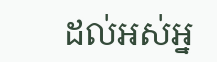ដល់អស់អ្ន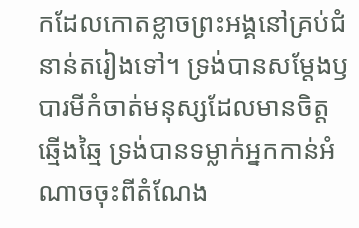កដែលកោតខ្លាចព្រះអង្គនៅគ្រប់ជំនាន់តរៀងទៅ។ ទ្រង់បានសម្តែងឫបារមីកំចាត់មនុស្សដែលមានចិត្តឆ្មើងឆ្មៃ ទ្រង់បានទម្លាក់អ្នកកាន់អំណាចចុះពីតំណែង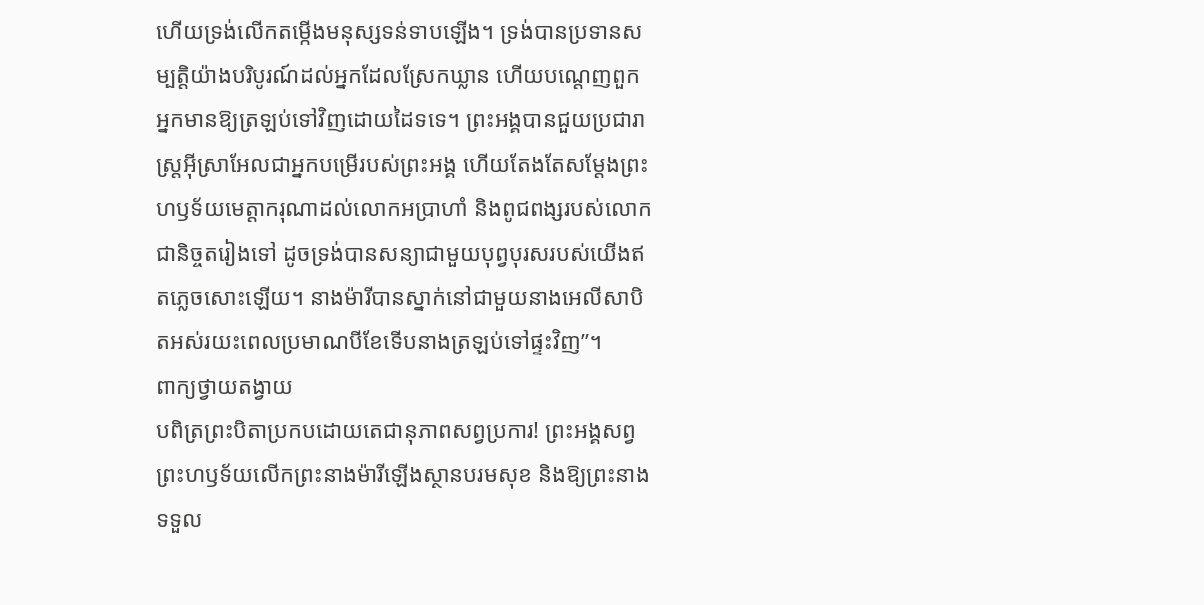ហើយទ្រង់លើកតម្កើងមនុស្សទន់ទាបឡើង។ ទ្រង់បានប្រទានសម្បត្តិយ៉ាងបរិបូរណ៍ដល់អ្នកដែលស្រែកឃ្លាន ហើយបណ្តេញពួកអ្នកមានឱ្យត្រឡប់ទៅវិញដោយដៃទទេ។ ព្រះអង្គបានជួយប្រជារាស្ត្រអ៊ីស្រាអែលជាអ្នកបម្រើរបស់ព្រះអង្គ ហើយតែងតែសម្តែងព្រះហឫទ័យមេត្តាករុណាដល់លោកអប្រាហាំ និងពូជពង្សរបស់លោកជានិច្ចតរៀងទៅ ដូចទ្រង់បានសន្យាជាមួយបុព្វបុរសរបស់យើងឥតភ្លេចសោះឡើយ។ នាងម៉ារីបានស្នាក់នៅជាមួយនាងអេលីសាបិតអស់រយះពេលប្រមាណបីខែទើបនាងត្រឡប់ទៅផ្ទះវិញ”។
ពាក្យថ្វាយតង្វាយ
បពិត្រព្រះបិតាប្រកបដោយតេជានុភាពសព្វប្រការ! ព្រះអង្គសព្វព្រះហឫទ័យលើកព្រះនាងម៉ារីឡើងស្ថានបរមសុខ និងឱ្យព្រះនាងទទួល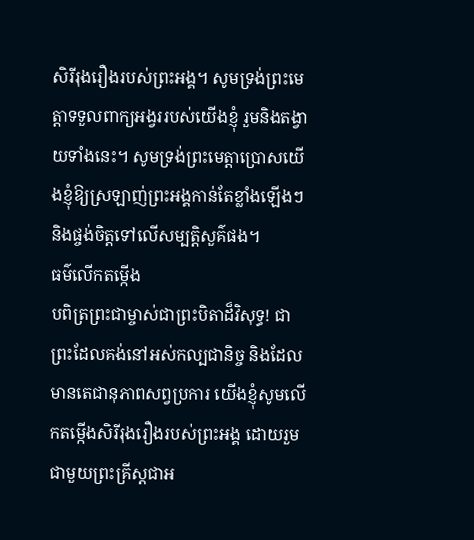សិរីរុងរឿងរបស់ព្រះអង្គ។ សូមទ្រង់ព្រះមេត្តាទទួលពាក្យអង្វររបស់យើងខ្ញុំ រួមនិងតង្វាយទាំងនេះ។ សូមទ្រង់ព្រះមេត្តាប្រោសយើងខ្ញុំឱ្យស្រឡាញ់ព្រះអង្គកាន់តែខ្លាំងឡើងៗ និងផ្ចង់ចិត្តទៅលើសម្បត្តិសួគ៌ផង។
ធម៌លើកតម្កើង
បពិត្រព្រះជាម្ចាស់ជាព្រះបិតាដ៏វិសុទ្ធ! ជាព្រះដែលគង់នៅអស់កល្បជានិច្ច និងដែលមានតេជានុភាពសព្វប្រការ យើងខ្ញុំសូមលើកតម្កើងសិរីរុងរឿងរបស់ព្រះអង្គ ដោយរួមជាមួយព្រះគ្រីស្តជាអ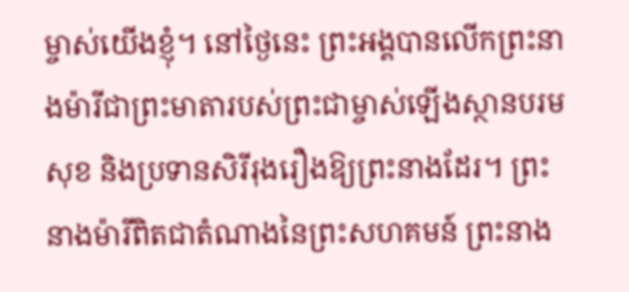ម្ចាស់យើងខ្ញុំ។ នៅថ្ងៃនេះ ព្រះអង្គបានលើកព្រះនាងម៉ារីជាព្រះមាតារបស់ព្រះជាម្ចាស់ឡើងស្ថានបរមសុខ និងប្រទានសិរីរុងរឿងឱ្យព្រះនាងដែរ។ ព្រះនាងម៉ារីពិតជាតំណាងនៃព្រះសហគមន៍ ព្រះនាង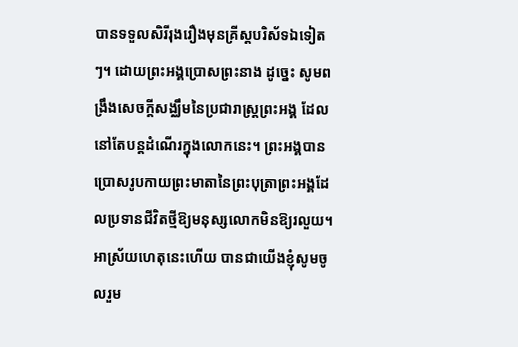បានទទួលសិរីរុងរឿងមុនគ្រីស្តបរិស័ទឯទៀតៗ។ ដោយព្រះអង្គប្រោសព្រះនាង ដូច្នេះ សូមពង្រឹងសេចក្តីសង្ឈឹមនៃប្រជារាស្ត្រព្រះអង្គ ដែលនៅតែបន្តដំណើរក្នុងលោកនេះ។ ព្រះអង្គបានប្រោសរូបកាយព្រះមាតានៃព្រះបុត្រាព្រះអង្គដែលប្រទានជីវិតថ្មីឱ្យមនុស្សលោកមិនឱ្យរលួយ។ អាស្រ័យហេតុនេះហើយ បានជាយើងខ្ញុំសូមចូលរួម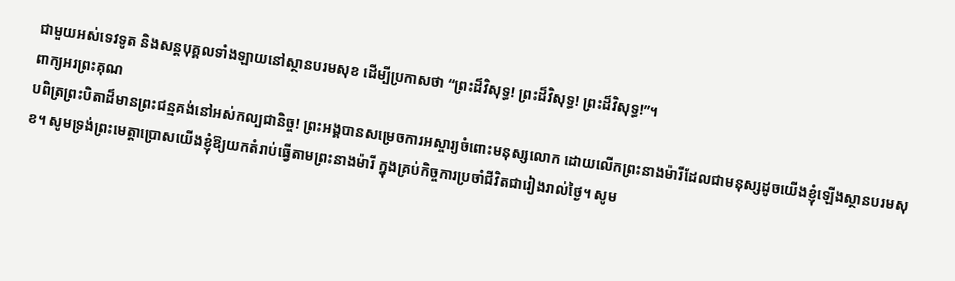ជាមួយអស់ទេវទូត និងសន្តបុគ្គលទាំងឡាយនៅស្ថានបរមសុខ ដើម្បីប្រកាសថា “ព្រះដ៏វិសុទ្ធ! ព្រះដ៏វិសុទ្ធ! ព្រះដ៏វិសុទ្ធ!”។
ពាក្យអរព្រះគុណ
បពិត្រព្រះបិតាដ៏មានព្រះជន្មគង់នៅអស់កល្បជានិច្ច! ព្រះអង្គបានសម្រេចការអស្ចារ្យចំពោះមនុស្សលោក ដោយលើកព្រះនាងម៉ារីដែលជាមនុស្សដូចយើងខ្ញុំឡើងស្ថានបរមសុខ។ សូមទ្រង់ព្រះមេត្តាប្រោសយើងខ្ញុំឱ្យយកតំរាប់ធ្វើតាមព្រះនាងម៉ារី ក្នុងគ្រប់កិច្ចការប្រចាំជីវិតជារៀងរាល់ថ្ងៃ។ សូម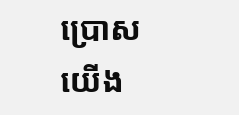ប្រោសយើង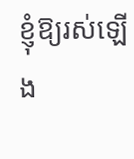ខ្ញុំឱ្យរស់ឡើង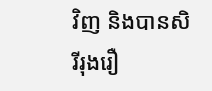វិញ និងបានសិរីរុងរឿ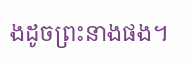ងដូចព្រះនាងផង។